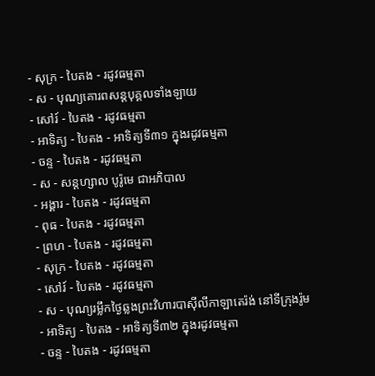- សុក្រ - បៃតង - រដូវធម្មតា
- ស - បុណ្យគោរពសន្ដបុគ្គលទាំងឡាយ
- សៅរ៍ - បៃតង - រដូវធម្មតា
- អាទិត្យ - បៃតង - អាទិត្យទី៣១ ក្នុងរដូវធម្មតា
- ចន្ទ - បៃតង - រដូវធម្មតា
- ស - សន្ដហ្សាល បូរ៉ូមេ ជាអភិបាល
- អង្គារ - បៃតង - រដូវធម្មតា
- ពុធ - បៃតង - រដូវធម្មតា
- ព្រហ - បៃតង - រដូវធម្មតា
- សុក្រ - បៃតង - រដូវធម្មតា
- សៅរ៍ - បៃតង - រដូវធម្មតា
- ស - បុណ្យរម្លឹកថ្ងៃឆ្លងព្រះវិហារបាស៊ីលីកាឡាតេរ៉ង់ នៅទីក្រុងរ៉ូម
- អាទិត្យ - បៃតង - អាទិត្យទី៣២ ក្នុងរដូវធម្មតា
- ចន្ទ - បៃតង - រដូវធម្មតា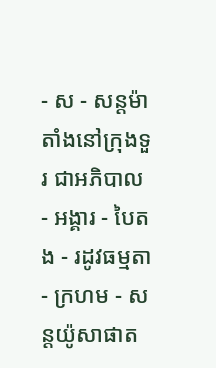- ស - សន្ដម៉ាតាំងនៅក្រុងទួរ ជាអភិបាល
- អង្គារ - បៃតង - រដូវធម្មតា
- ក្រហម - សន្ដយ៉ូសាផាត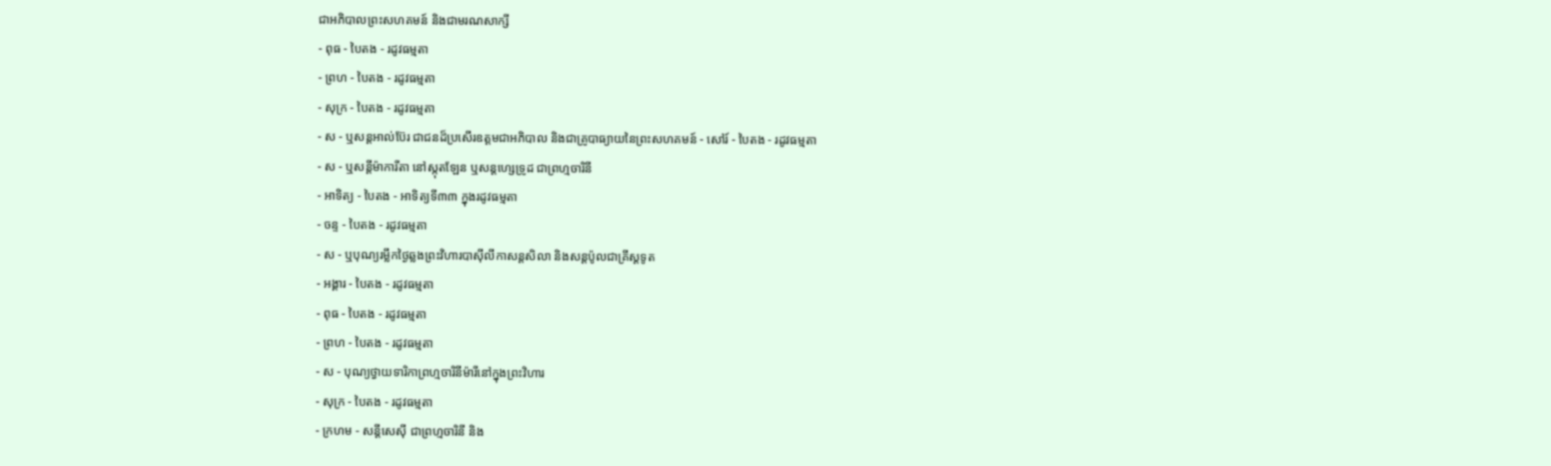ជាអភិបាលព្រះសហគមន៍ និងជាមរណសាក្សី
- ពុធ - បៃតង - រដូវធម្មតា
- ព្រហ - បៃតង - រដូវធម្មតា
- សុក្រ - បៃតង - រដូវធម្មតា
- ស - ឬសន្ដអាល់ប៊ែរ ជាជនដ៏ប្រសើរឧត្ដមជាអភិបាល និងជាគ្រូបាធ្យាយនៃព្រះសហគមន៍ - សៅរ៍ - បៃតង - រដូវធម្មតា
- ស - ឬសន្ដីម៉ាការីតា នៅស្កុតឡែន ឬសន្ដហ្សេទ្រូដ ជាព្រហ្មចារិនី
- អាទិត្យ - បៃតង - អាទិត្យទី៣៣ ក្នុងរដូវធម្មតា
- ចន្ទ - បៃតង - រដូវធម្មតា
- ស - ឬបុណ្យរម្លឹកថ្ងៃឆ្លងព្រះវិហារបាស៊ីលីកាសន្ដសិលា និងសន្ដប៉ូលជាគ្រីស្ដទូត
- អង្គារ - បៃតង - រដូវធម្មតា
- ពុធ - បៃតង - រដូវធម្មតា
- ព្រហ - បៃតង - រដូវធម្មតា
- ស - បុណ្យថ្វាយទារិកាព្រហ្មចារិនីម៉ារីនៅក្នុងព្រះវិហារ
- សុក្រ - បៃតង - រដូវធម្មតា
- ក្រហម - សន្ដីសេស៊ី ជាព្រហ្មចារិនី និង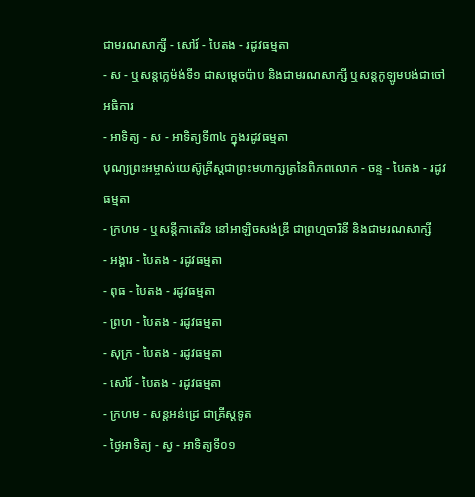ជាមរណសាក្សី - សៅរ៍ - បៃតង - រដូវធម្មតា
- ស - ឬសន្ដក្លេម៉ង់ទី១ ជាសម្ដេចប៉ាប និងជាមរណសាក្សី ឬសន្ដកូឡូមបង់ជាចៅអធិការ
- អាទិត្យ - ស - អាទិត្យទី៣៤ ក្នុងរដូវធម្មតា
បុណ្យព្រះអម្ចាស់យេស៊ូគ្រីស្ដជាព្រះមហាក្សត្រនៃពិភពលោក - ចន្ទ - បៃតង - រដូវធម្មតា
- ក្រហម - ឬសន្ដីកាតេរីន នៅអាឡិចសង់ឌ្រី ជាព្រហ្មចារិនី និងជាមរណសាក្សី
- អង្គារ - បៃតង - រដូវធម្មតា
- ពុធ - បៃតង - រដូវធម្មតា
- ព្រហ - បៃតង - រដូវធម្មតា
- សុក្រ - បៃតង - រដូវធម្មតា
- សៅរ៍ - បៃតង - រដូវធម្មតា
- ក្រហម - សន្ដអន់ដ្រេ ជាគ្រីស្ដទូត
- ថ្ងៃអាទិត្យ - ស្វ - អាទិត្យទី០១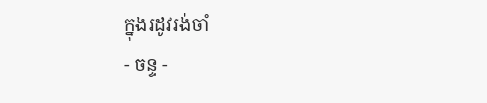ក្នុងរដូវរង់ចាំ
- ចន្ទ -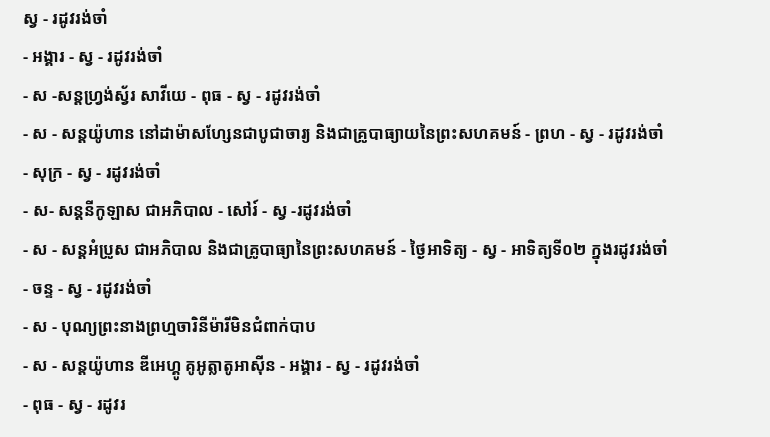ស្វ - រដូវរង់ចាំ
- អង្គារ - ស្វ - រដូវរង់ចាំ
- ស -សន្ដហ្វ្រង់ស្វ័រ សាវីយេ - ពុធ - ស្វ - រដូវរង់ចាំ
- ស - សន្ដយ៉ូហាន នៅដាម៉ាសហ្សែនជាបូជាចារ្យ និងជាគ្រូបាធ្យាយនៃព្រះសហគមន៍ - ព្រហ - ស្វ - រដូវរង់ចាំ
- សុក្រ - ស្វ - រដូវរង់ចាំ
- ស- សន្ដនីកូឡាស ជាអភិបាល - សៅរ៍ - ស្វ -រដូវរង់ចាំ
- ស - សន្ដអំប្រូស ជាអភិបាល និងជាគ្រូបាធ្យានៃព្រះសហគមន៍ - ថ្ងៃអាទិត្យ - ស្វ - អាទិត្យទី០២ ក្នុងរដូវរង់ចាំ
- ចន្ទ - ស្វ - រដូវរង់ចាំ
- ស - បុណ្យព្រះនាងព្រហ្មចារិនីម៉ារីមិនជំពាក់បាប
- ស - សន្ដយ៉ូហាន ឌីអេហ្គូ គូអូត្លាតូអាស៊ីន - អង្គារ - ស្វ - រដូវរង់ចាំ
- ពុធ - ស្វ - រដូវរ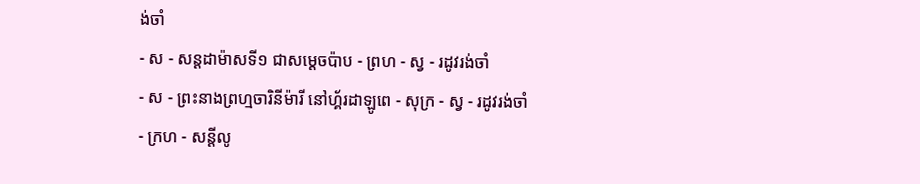ង់ចាំ
- ស - សន្ដដាម៉ាសទី១ ជាសម្ដេចប៉ាប - ព្រហ - ស្វ - រដូវរង់ចាំ
- ស - ព្រះនាងព្រហ្មចារិនីម៉ារី នៅហ្គ័រដាឡូពេ - សុក្រ - ស្វ - រដូវរង់ចាំ
- ក្រហ - សន្ដីលូ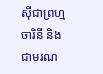ស៊ីជាព្រហ្មចារិនី និងជាមរណ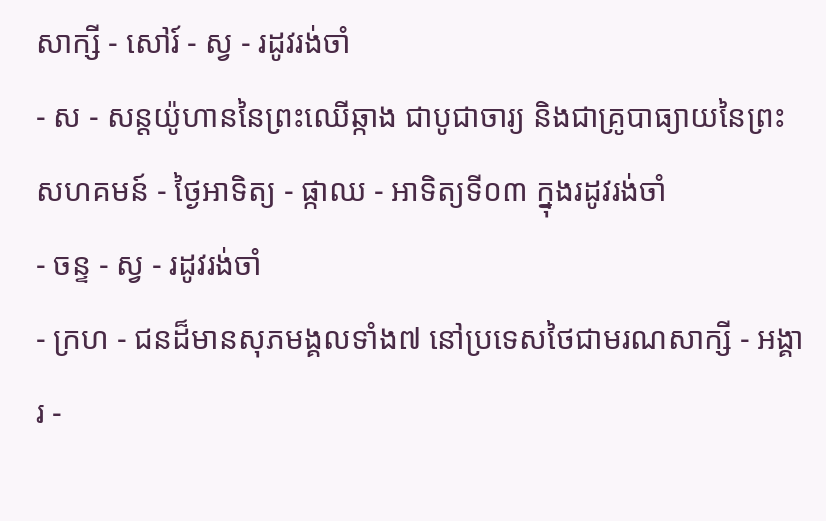សាក្សី - សៅរ៍ - ស្វ - រដូវរង់ចាំ
- ស - សន្ដយ៉ូហាននៃព្រះឈើឆ្កាង ជាបូជាចារ្យ និងជាគ្រូបាធ្យាយនៃព្រះសហគមន៍ - ថ្ងៃអាទិត្យ - ផ្កាឈ - អាទិត្យទី០៣ ក្នុងរដូវរង់ចាំ
- ចន្ទ - ស្វ - រដូវរង់ចាំ
- ក្រហ - ជនដ៏មានសុភមង្គលទាំង៧ នៅប្រទេសថៃជាមរណសាក្សី - អង្គារ -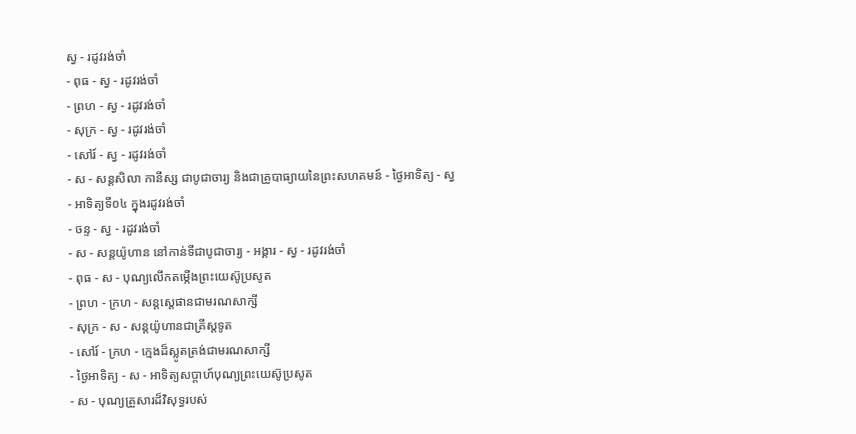ស្វ - រដូវរង់ចាំ
- ពុធ - ស្វ - រដូវរង់ចាំ
- ព្រហ - ស្វ - រដូវរង់ចាំ
- សុក្រ - ស្វ - រដូវរង់ចាំ
- សៅរ៍ - ស្វ - រដូវរង់ចាំ
- ស - សន្ដសិលា កានីស្ស ជាបូជាចារ្យ និងជាគ្រូបាធ្យាយនៃព្រះសហគមន៍ - ថ្ងៃអាទិត្យ - ស្វ - អាទិត្យទី០៤ ក្នុងរដូវរង់ចាំ
- ចន្ទ - ស្វ - រដូវរង់ចាំ
- ស - សន្ដយ៉ូហាន នៅកាន់ទីជាបូជាចារ្យ - អង្គារ - ស្វ - រដូវរង់ចាំ
- ពុធ - ស - បុណ្យលើកតម្កើងព្រះយេស៊ូប្រសូត
- ព្រហ - ក្រហ - សន្តស្តេផានជាមរណសាក្សី
- សុក្រ - ស - សន្តយ៉ូហានជាគ្រីស្តទូត
- សៅរ៍ - ក្រហ - ក្មេងដ៏ស្លូតត្រង់ជាមរណសាក្សី
- ថ្ងៃអាទិត្យ - ស - អាទិត្យសប្ដាហ៍បុណ្យព្រះយេស៊ូប្រសូត
- ស - បុណ្យគ្រួសារដ៏វិសុទ្ធរបស់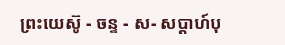ព្រះយេស៊ូ - ចន្ទ - ស- សប្ដាហ៍បុ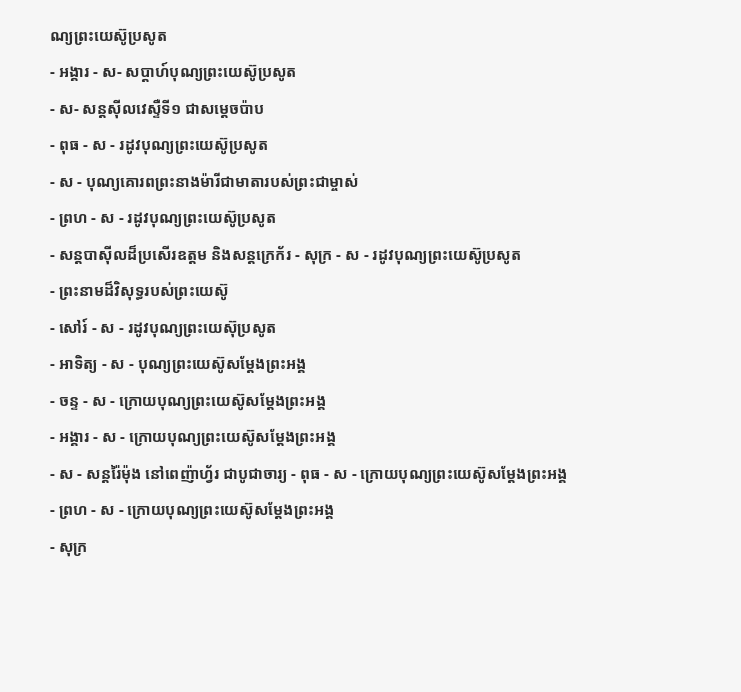ណ្យព្រះយេស៊ូប្រសូត
- អង្គារ - ស- សប្ដាហ៍បុណ្យព្រះយេស៊ូប្រសូត
- ស- សន្ដស៊ីលវេស្ទឺទី១ ជាសម្ដេចប៉ាប
- ពុធ - ស - រដូវបុណ្យព្រះយេស៊ូប្រសូត
- ស - បុណ្យគោរពព្រះនាងម៉ារីជាមាតារបស់ព្រះជាម្ចាស់
- ព្រហ - ស - រដូវបុណ្យព្រះយេស៊ូប្រសូត
- សន្ដបាស៊ីលដ៏ប្រសើរឧត្ដម និងសន្ដក្រេក័រ - សុក្រ - ស - រដូវបុណ្យព្រះយេស៊ូប្រសូត
- ព្រះនាមដ៏វិសុទ្ធរបស់ព្រះយេស៊ូ
- សៅរ៍ - ស - រដូវបុណ្យព្រះយេស៊ុប្រសូត
- អាទិត្យ - ស - បុណ្យព្រះយេស៊ូសម្ដែងព្រះអង្គ
- ចន្ទ - ស - ក្រោយបុណ្យព្រះយេស៊ូសម្ដែងព្រះអង្គ
- អង្គារ - ស - ក្រោយបុណ្យព្រះយេស៊ូសម្ដែងព្រះអង្គ
- ស - សន្ដរ៉ៃម៉ុង នៅពេញ៉ាហ្វ័រ ជាបូជាចារ្យ - ពុធ - ស - ក្រោយបុណ្យព្រះយេស៊ូសម្ដែងព្រះអង្គ
- ព្រហ - ស - ក្រោយបុណ្យព្រះយេស៊ូសម្ដែងព្រះអង្គ
- សុក្រ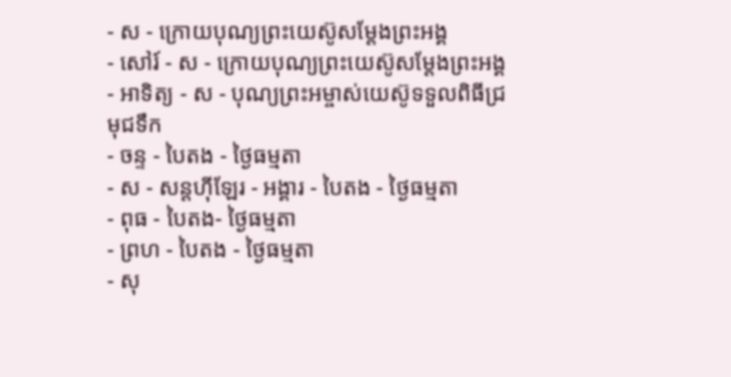- ស - ក្រោយបុណ្យព្រះយេស៊ូសម្ដែងព្រះអង្គ
- សៅរ៍ - ស - ក្រោយបុណ្យព្រះយេស៊ូសម្ដែងព្រះអង្គ
- អាទិត្យ - ស - បុណ្យព្រះអម្ចាស់យេស៊ូទទួលពិធីជ្រមុជទឹក
- ចន្ទ - បៃតង - ថ្ងៃធម្មតា
- ស - សន្ដហ៊ីឡែរ - អង្គារ - បៃតង - ថ្ងៃធម្មតា
- ពុធ - បៃតង- ថ្ងៃធម្មតា
- ព្រហ - បៃតង - ថ្ងៃធម្មតា
- សុ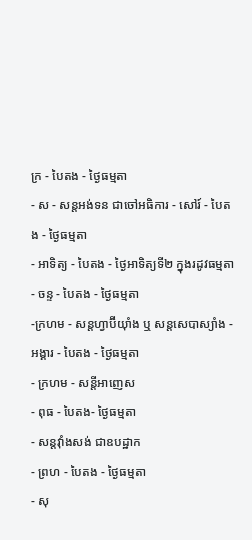ក្រ - បៃតង - ថ្ងៃធម្មតា
- ស - សន្ដអង់ទន ជាចៅអធិការ - សៅរ៍ - បៃតង - ថ្ងៃធម្មតា
- អាទិត្យ - បៃតង - ថ្ងៃអាទិត្យទី២ ក្នុងរដូវធម្មតា
- ចន្ទ - បៃតង - ថ្ងៃធម្មតា
-ក្រហម - សន្ដហ្វាប៊ីយ៉ាំង ឬ សន្ដសេបាស្យាំង - អង្គារ - បៃតង - ថ្ងៃធម្មតា
- ក្រហម - សន្ដីអាញេស
- ពុធ - បៃតង- ថ្ងៃធម្មតា
- សន្ដវ៉ាំងសង់ ជាឧបដ្ឋាក
- ព្រហ - បៃតង - ថ្ងៃធម្មតា
- សុ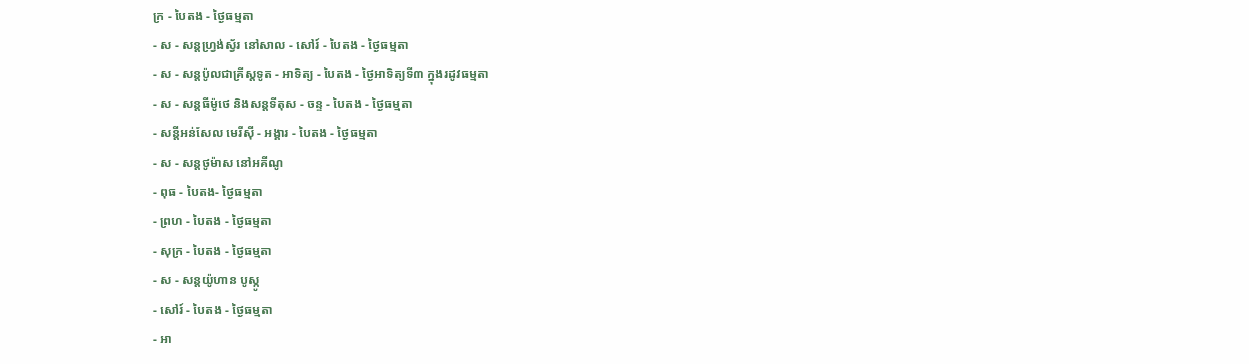ក្រ - បៃតង - ថ្ងៃធម្មតា
- ស - សន្ដហ្វ្រង់ស្វ័រ នៅសាល - សៅរ៍ - បៃតង - ថ្ងៃធម្មតា
- ស - សន្ដប៉ូលជាគ្រីស្ដទូត - អាទិត្យ - បៃតង - ថ្ងៃអាទិត្យទី៣ ក្នុងរដូវធម្មតា
- ស - សន្ដធីម៉ូថេ និងសន្ដទីតុស - ចន្ទ - បៃតង - ថ្ងៃធម្មតា
- សន្ដីអន់សែល មេរីស៊ី - អង្គារ - បៃតង - ថ្ងៃធម្មតា
- ស - សន្ដថូម៉ាស នៅអគីណូ
- ពុធ - បៃតង- ថ្ងៃធម្មតា
- ព្រហ - បៃតង - ថ្ងៃធម្មតា
- សុក្រ - បៃតង - ថ្ងៃធម្មតា
- ស - សន្ដយ៉ូហាន បូស្កូ
- សៅរ៍ - បៃតង - ថ្ងៃធម្មតា
- អា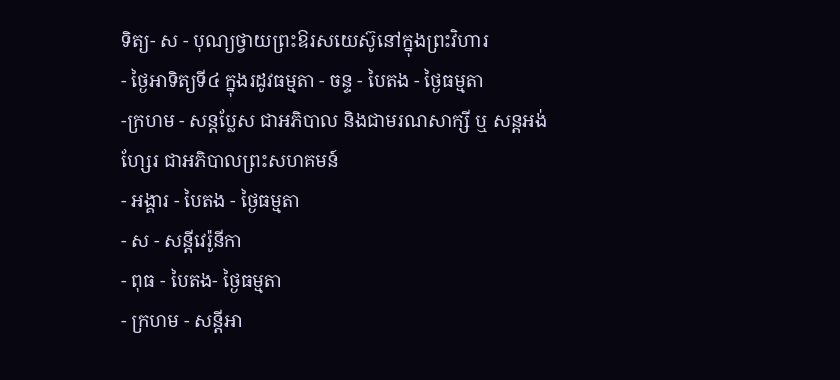ទិត្យ- ស - បុណ្យថ្វាយព្រះឱរសយេស៊ូនៅក្នុងព្រះវិហារ
- ថ្ងៃអាទិត្យទី៤ ក្នុងរដូវធម្មតា - ចន្ទ - បៃតង - ថ្ងៃធម្មតា
-ក្រហម - សន្ដប្លែស ជាអភិបាល និងជាមរណសាក្សី ឬ សន្ដអង់ហ្សែរ ជាអភិបាលព្រះសហគមន៍
- អង្គារ - បៃតង - ថ្ងៃធម្មតា
- ស - សន្ដីវេរ៉ូនីកា
- ពុធ - បៃតង- ថ្ងៃធម្មតា
- ក្រហម - សន្ដីអា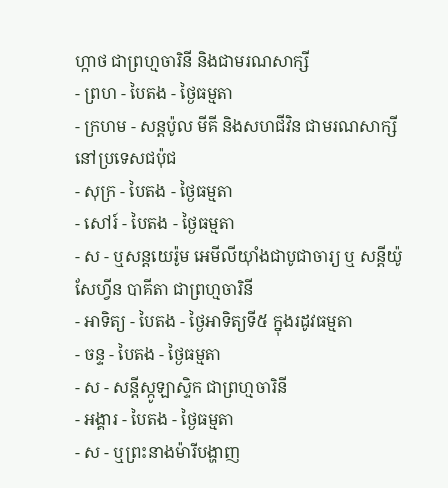ហ្កាថ ជាព្រហ្មចារិនី និងជាមរណសាក្សី
- ព្រហ - បៃតង - ថ្ងៃធម្មតា
- ក្រហម - សន្ដប៉ូល មីគី និងសហជីវិន ជាមរណសាក្សីនៅប្រទេសជប៉ុជ
- សុក្រ - បៃតង - ថ្ងៃធម្មតា
- សៅរ៍ - បៃតង - ថ្ងៃធម្មតា
- ស - ឬសន្ដយេរ៉ូម អេមីលីយ៉ាំងជាបូជាចារ្យ ឬ សន្ដីយ៉ូសែហ្វីន បាគីតា ជាព្រហ្មចារិនី
- អាទិត្យ - បៃតង - ថ្ងៃអាទិត្យទី៥ ក្នុងរដូវធម្មតា
- ចន្ទ - បៃតង - ថ្ងៃធម្មតា
- ស - សន្ដីស្កូឡាស្ទិក ជាព្រហ្មចារិនី
- អង្គារ - បៃតង - ថ្ងៃធម្មតា
- ស - ឬព្រះនាងម៉ារីបង្ហាញ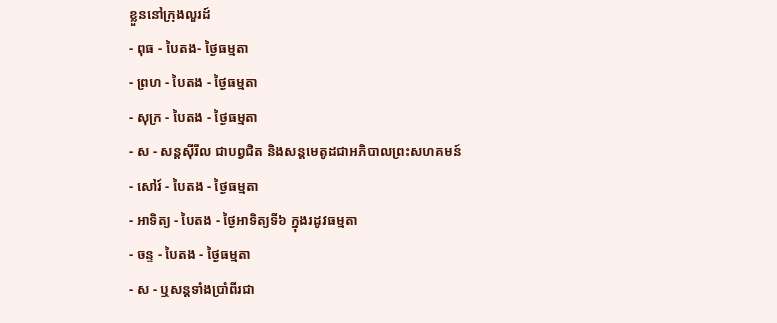ខ្លួននៅក្រុងលួរដ៍
- ពុធ - បៃតង- ថ្ងៃធម្មតា
- ព្រហ - បៃតង - ថ្ងៃធម្មតា
- សុក្រ - បៃតង - ថ្ងៃធម្មតា
- ស - សន្ដស៊ីរីល ជាបព្វជិត និងសន្ដមេតូដជាអភិបាលព្រះសហគមន៍
- សៅរ៍ - បៃតង - ថ្ងៃធម្មតា
- អាទិត្យ - បៃតង - ថ្ងៃអាទិត្យទី៦ ក្នុងរដូវធម្មតា
- ចន្ទ - បៃតង - ថ្ងៃធម្មតា
- ស - ឬសន្ដទាំងប្រាំពីរជា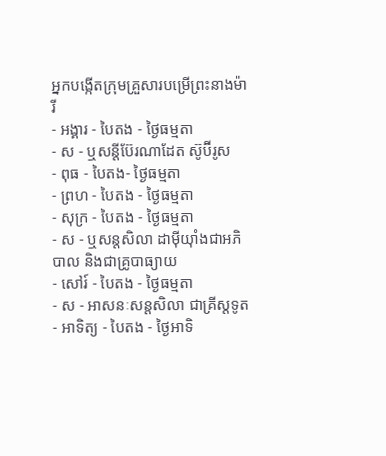អ្នកបង្កើតក្រុមគ្រួសារបម្រើព្រះនាងម៉ារី
- អង្គារ - បៃតង - ថ្ងៃធម្មតា
- ស - ឬសន្ដីប៊ែរណាដែត ស៊ូប៊ីរូស
- ពុធ - បៃតង- ថ្ងៃធម្មតា
- ព្រហ - បៃតង - ថ្ងៃធម្មតា
- សុក្រ - បៃតង - ថ្ងៃធម្មតា
- ស - ឬសន្ដសិលា ដាម៉ីយ៉ាំងជាអភិបាល និងជាគ្រូបាធ្យាយ
- សៅរ៍ - បៃតង - ថ្ងៃធម្មតា
- ស - អាសនៈសន្ដសិលា ជាគ្រីស្ដទូត
- អាទិត្យ - បៃតង - ថ្ងៃអាទិ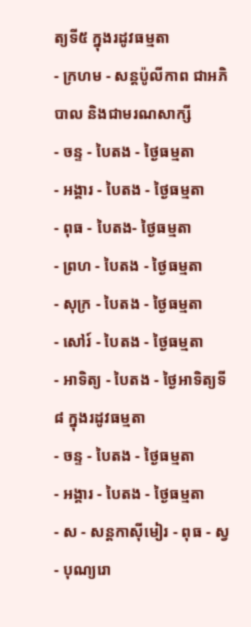ត្យទី៥ ក្នុងរដូវធម្មតា
- ក្រហម - សន្ដប៉ូលីកាព ជាអភិបាល និងជាមរណសាក្សី
- ចន្ទ - បៃតង - ថ្ងៃធម្មតា
- អង្គារ - បៃតង - ថ្ងៃធម្មតា
- ពុធ - បៃតង- ថ្ងៃធម្មតា
- ព្រហ - បៃតង - ថ្ងៃធម្មតា
- សុក្រ - បៃតង - ថ្ងៃធម្មតា
- សៅរ៍ - បៃតង - ថ្ងៃធម្មតា
- អាទិត្យ - បៃតង - ថ្ងៃអាទិត្យទី៨ ក្នុងរដូវធម្មតា
- ចន្ទ - បៃតង - ថ្ងៃធម្មតា
- អង្គារ - បៃតង - ថ្ងៃធម្មតា
- ស - សន្ដកាស៊ីមៀរ - ពុធ - ស្វ - បុណ្យរោ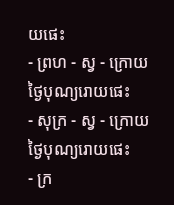យផេះ
- ព្រហ - ស្វ - ក្រោយថ្ងៃបុណ្យរោយផេះ
- សុក្រ - ស្វ - ក្រោយថ្ងៃបុណ្យរោយផេះ
- ក្រ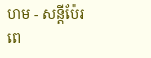ហម - សន្ដីប៉ែរពេ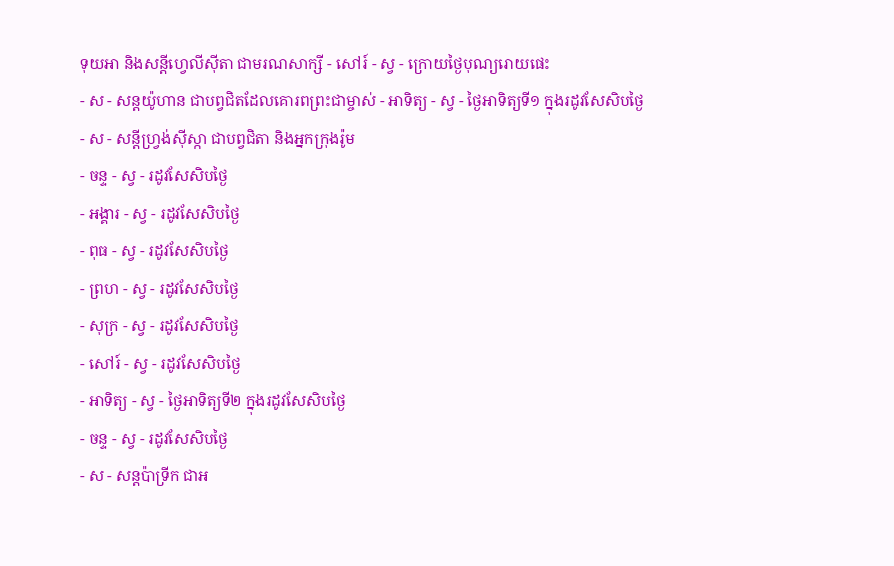ទុយអា និងសន្ដីហ្វេលីស៊ីតា ជាមរណសាក្សី - សៅរ៍ - ស្វ - ក្រោយថ្ងៃបុណ្យរោយផេះ
- ស - សន្ដយ៉ូហាន ជាបព្វជិតដែលគោរពព្រះជាម្ចាស់ - អាទិត្យ - ស្វ - ថ្ងៃអាទិត្យទី១ ក្នុងរដូវសែសិបថ្ងៃ
- ស - សន្ដីហ្វ្រង់ស៊ីស្កា ជាបព្វជិតា និងអ្នកក្រុងរ៉ូម
- ចន្ទ - ស្វ - រដូវសែសិបថ្ងៃ
- អង្គារ - ស្វ - រដូវសែសិបថ្ងៃ
- ពុធ - ស្វ - រដូវសែសិបថ្ងៃ
- ព្រហ - ស្វ - រដូវសែសិបថ្ងៃ
- សុក្រ - ស្វ - រដូវសែសិបថ្ងៃ
- សៅរ៍ - ស្វ - រដូវសែសិបថ្ងៃ
- អាទិត្យ - ស្វ - ថ្ងៃអាទិត្យទី២ ក្នុងរដូវសែសិបថ្ងៃ
- ចន្ទ - ស្វ - រដូវសែសិបថ្ងៃ
- ស - សន្ដប៉ាទ្រីក ជាអ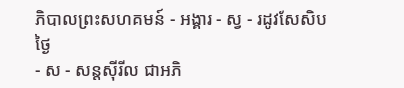ភិបាលព្រះសហគមន៍ - អង្គារ - ស្វ - រដូវសែសិបថ្ងៃ
- ស - សន្ដស៊ីរីល ជាអភិ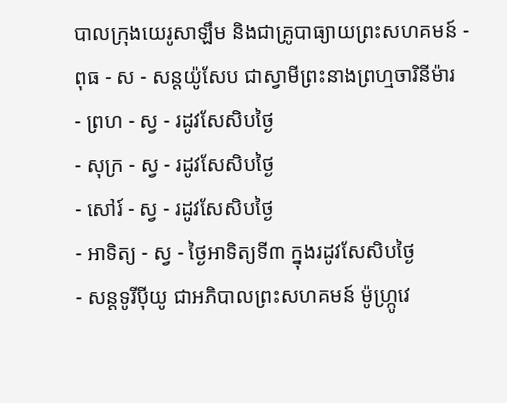បាលក្រុងយេរូសាឡឹម និងជាគ្រូបាធ្យាយព្រះសហគមន៍ - ពុធ - ស - សន្ដយ៉ូសែប ជាស្វាមីព្រះនាងព្រហ្មចារិនីម៉ារ
- ព្រហ - ស្វ - រដូវសែសិបថ្ងៃ
- សុក្រ - ស្វ - រដូវសែសិបថ្ងៃ
- សៅរ៍ - ស្វ - រដូវសែសិបថ្ងៃ
- អាទិត្យ - ស្វ - ថ្ងៃអាទិត្យទី៣ ក្នុងរដូវសែសិបថ្ងៃ
- សន្ដទូរីប៉ីយូ ជាអភិបាលព្រះសហគមន៍ ម៉ូហ្ក្រូវេ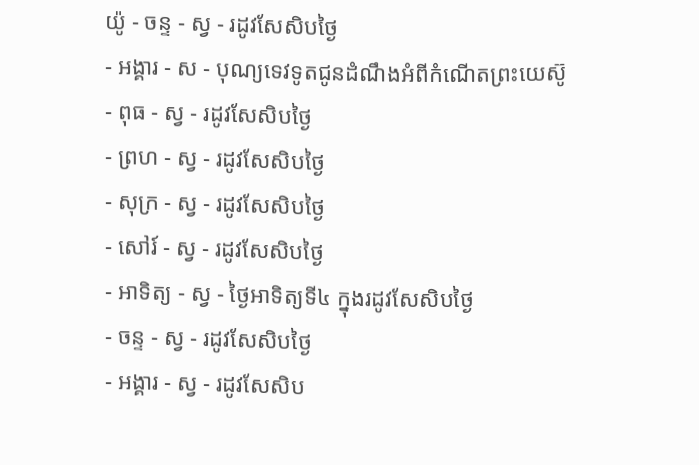យ៉ូ - ចន្ទ - ស្វ - រដូវសែសិបថ្ងៃ
- អង្គារ - ស - បុណ្យទេវទូតជូនដំណឹងអំពីកំណើតព្រះយេស៊ូ
- ពុធ - ស្វ - រដូវសែសិបថ្ងៃ
- ព្រហ - ស្វ - រដូវសែសិបថ្ងៃ
- សុក្រ - ស្វ - រដូវសែសិបថ្ងៃ
- សៅរ៍ - ស្វ - រដូវសែសិបថ្ងៃ
- អាទិត្យ - ស្វ - ថ្ងៃអាទិត្យទី៤ ក្នុងរដូវសែសិបថ្ងៃ
- ចន្ទ - ស្វ - រដូវសែសិបថ្ងៃ
- អង្គារ - ស្វ - រដូវសែសិប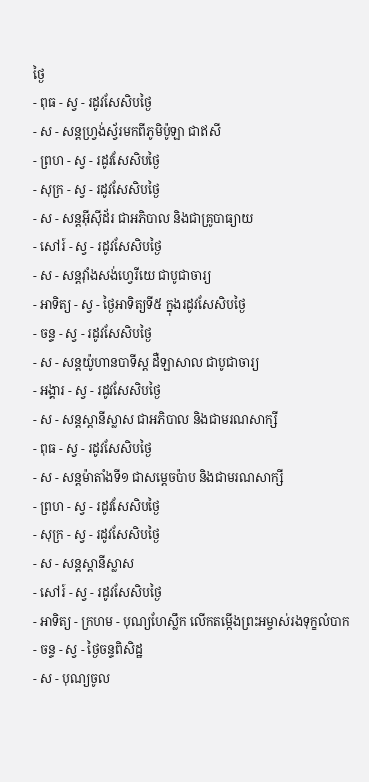ថ្ងៃ
- ពុធ - ស្វ - រដូវសែសិបថ្ងៃ
- ស - សន្ដហ្វ្រង់ស្វ័រមកពីភូមិប៉ូឡា ជាឥសី
- ព្រហ - ស្វ - រដូវសែសិបថ្ងៃ
- សុក្រ - ស្វ - រដូវសែសិបថ្ងៃ
- ស - សន្ដអ៊ីស៊ីដ័រ ជាអភិបាល និងជាគ្រូបាធ្យាយ
- សៅរ៍ - ស្វ - រដូវសែសិបថ្ងៃ
- ស - សន្ដវ៉ាំងសង់ហ្វេរីយេ ជាបូជាចារ្យ
- អាទិត្យ - ស្វ - ថ្ងៃអាទិត្យទី៥ ក្នុងរដូវសែសិបថ្ងៃ
- ចន្ទ - ស្វ - រដូវសែសិបថ្ងៃ
- ស - សន្ដយ៉ូហានបាទីស្ដ ដឺឡាសាល ជាបូជាចារ្យ
- អង្គារ - ស្វ - រដូវសែសិបថ្ងៃ
- ស - សន្ដស្ដានីស្លាស ជាអភិបាល និងជាមរណសាក្សី
- ពុធ - ស្វ - រដូវសែសិបថ្ងៃ
- ស - សន្ដម៉ាតាំងទី១ ជាសម្ដេចប៉ាប និងជាមរណសាក្សី
- ព្រហ - ស្វ - រដូវសែសិបថ្ងៃ
- សុក្រ - ស្វ - រដូវសែសិបថ្ងៃ
- ស - សន្ដស្ដានីស្លាស
- សៅរ៍ - ស្វ - រដូវសែសិបថ្ងៃ
- អាទិត្យ - ក្រហម - បុណ្យហែស្លឹក លើកតម្កើងព្រះអម្ចាស់រងទុក្ខលំបាក
- ចន្ទ - ស្វ - ថ្ងៃចន្ទពិសិដ្ឋ
- ស - បុណ្យចូល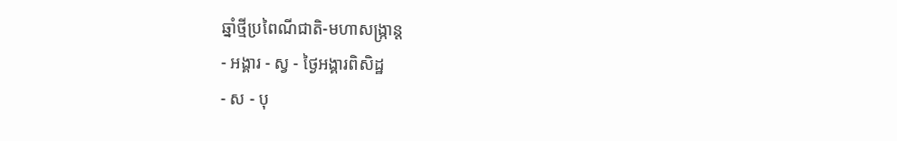ឆ្នាំថ្មីប្រពៃណីជាតិ-មហាសង្រ្កាន្ដ
- អង្គារ - ស្វ - ថ្ងៃអង្គារពិសិដ្ឋ
- ស - បុ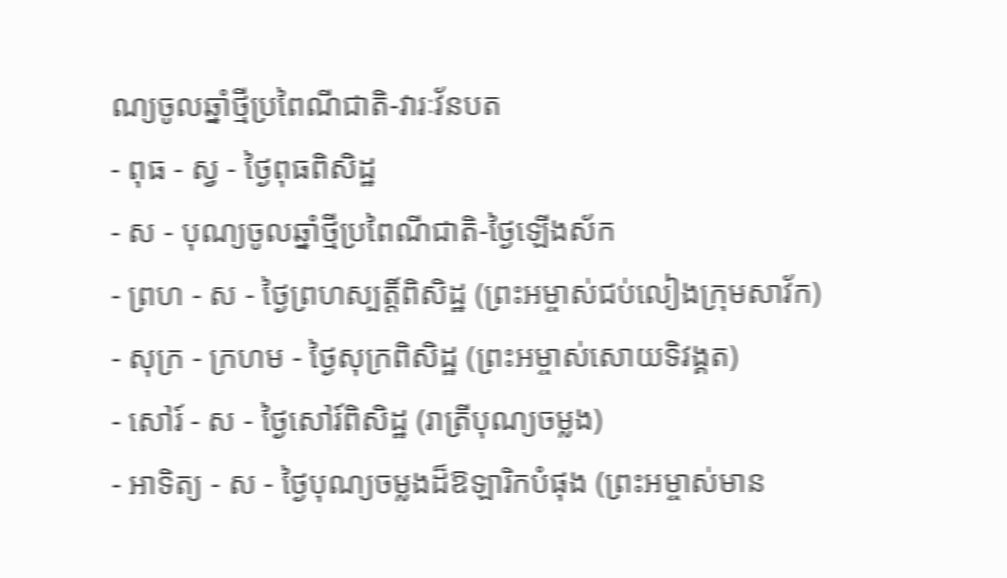ណ្យចូលឆ្នាំថ្មីប្រពៃណីជាតិ-វារៈវ័នបត
- ពុធ - ស្វ - ថ្ងៃពុធពិសិដ្ឋ
- ស - បុណ្យចូលឆ្នាំថ្មីប្រពៃណីជាតិ-ថ្ងៃឡើងស័ក
- ព្រហ - ស - ថ្ងៃព្រហស្បត្ដិ៍ពិសិដ្ឋ (ព្រះអម្ចាស់ជប់លៀងក្រុមសាវ័ក)
- សុក្រ - ក្រហម - ថ្ងៃសុក្រពិសិដ្ឋ (ព្រះអម្ចាស់សោយទិវង្គត)
- សៅរ៍ - ស - ថ្ងៃសៅរ៍ពិសិដ្ឋ (រាត្រីបុណ្យចម្លង)
- អាទិត្យ - ស - ថ្ងៃបុណ្យចម្លងដ៏ឱឡារិកបំផុង (ព្រះអម្ចាស់មាន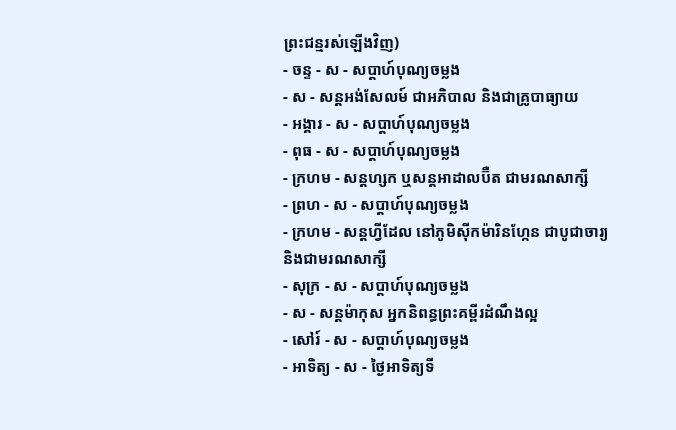ព្រះជន្មរស់ឡើងវិញ)
- ចន្ទ - ស - សប្ដាហ៍បុណ្យចម្លង
- ស - សន្ដអង់សែលម៍ ជាអភិបាល និងជាគ្រូបាធ្យាយ
- អង្គារ - ស - សប្ដាហ៍បុណ្យចម្លង
- ពុធ - ស - សប្ដាហ៍បុណ្យចម្លង
- ក្រហម - សន្ដហ្សក ឬសន្ដអាដាលប៊ឺត ជាមរណសាក្សី
- ព្រហ - ស - សប្ដាហ៍បុណ្យចម្លង
- ក្រហម - សន្ដហ្វីដែល នៅភូមិស៊ីកម៉ារិនហ្កែន ជាបូជាចារ្យ និងជាមរណសាក្សី
- សុក្រ - ស - សប្ដាហ៍បុណ្យចម្លង
- ស - សន្ដម៉ាកុស អ្នកនិពន្ធព្រះគម្ពីរដំណឹងល្អ
- សៅរ៍ - ស - សប្ដាហ៍បុណ្យចម្លង
- អាទិត្យ - ស - ថ្ងៃអាទិត្យទី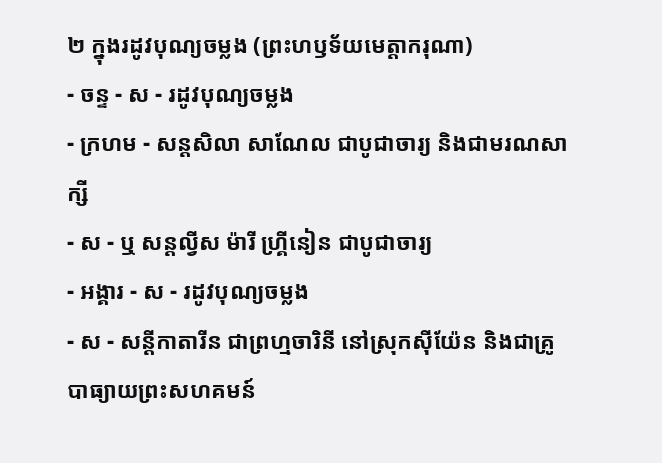២ ក្នុងរដូវបុណ្យចម្លង (ព្រះហឫទ័យមេត្ដាករុណា)
- ចន្ទ - ស - រដូវបុណ្យចម្លង
- ក្រហម - សន្ដសិលា សាណែល ជាបូជាចារ្យ និងជាមរណសាក្សី
- ស - ឬ សន្ដល្វីស ម៉ារី ហ្គ្រីនៀន ជាបូជាចារ្យ
- អង្គារ - ស - រដូវបុណ្យចម្លង
- ស - សន្ដីកាតារីន ជាព្រហ្មចារិនី នៅស្រុកស៊ីយ៉ែន និងជាគ្រូបាធ្យាយព្រះសហគមន៍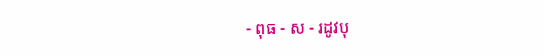- ពុធ - ស - រដូវបុ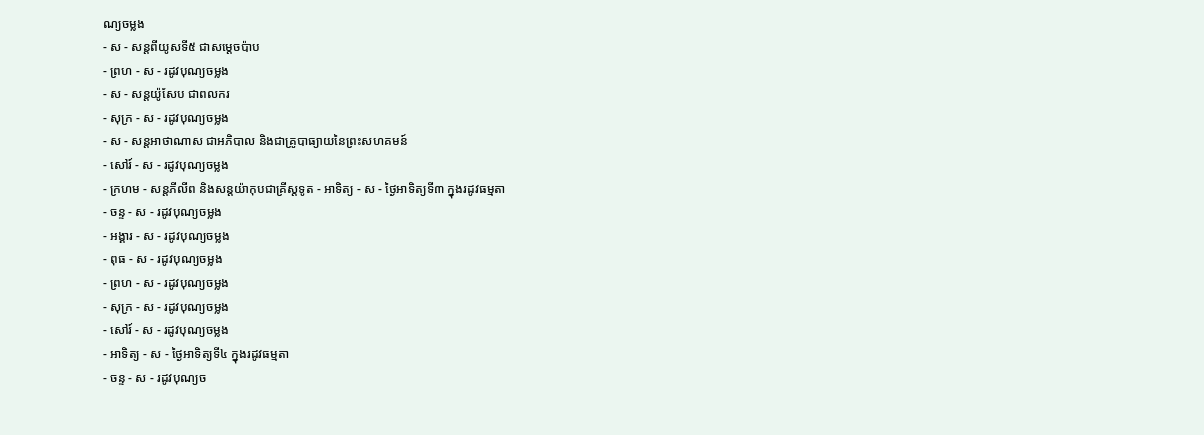ណ្យចម្លង
- ស - សន្ដពីយូសទី៥ ជាសម្ដេចប៉ាប
- ព្រហ - ស - រដូវបុណ្យចម្លង
- ស - សន្ដយ៉ូសែប ជាពលករ
- សុក្រ - ស - រដូវបុណ្យចម្លង
- ស - សន្ដអាថាណាស ជាអភិបាល និងជាគ្រូបាធ្យាយនៃព្រះសហគមន៍
- សៅរ៍ - ស - រដូវបុណ្យចម្លង
- ក្រហម - សន្ដភីលីព និងសន្ដយ៉ាកុបជាគ្រីស្ដទូត - អាទិត្យ - ស - ថ្ងៃអាទិត្យទី៣ ក្នុងរដូវធម្មតា
- ចន្ទ - ស - រដូវបុណ្យចម្លង
- អង្គារ - ស - រដូវបុណ្យចម្លង
- ពុធ - ស - រដូវបុណ្យចម្លង
- ព្រហ - ស - រដូវបុណ្យចម្លង
- សុក្រ - ស - រដូវបុណ្យចម្លង
- សៅរ៍ - ស - រដូវបុណ្យចម្លង
- អាទិត្យ - ស - ថ្ងៃអាទិត្យទី៤ ក្នុងរដូវធម្មតា
- ចន្ទ - ស - រដូវបុណ្យច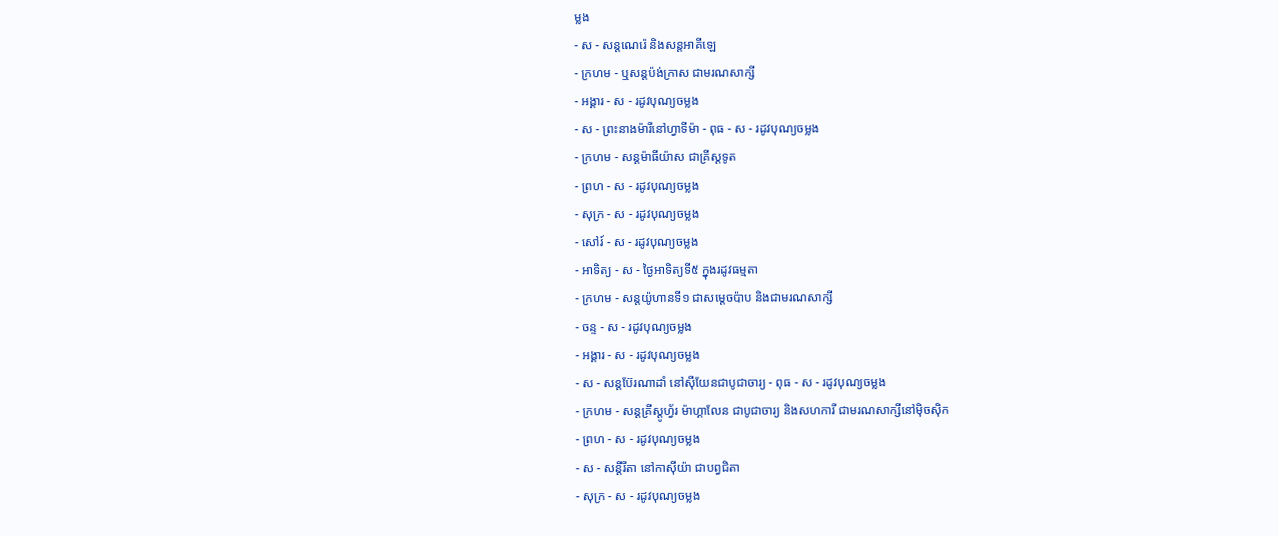ម្លង
- ស - សន្ដណេរ៉េ និងសន្ដអាគីឡេ
- ក្រហម - ឬសន្ដប៉ង់ក្រាស ជាមរណសាក្សី
- អង្គារ - ស - រដូវបុណ្យចម្លង
- ស - ព្រះនាងម៉ារីនៅហ្វាទីម៉ា - ពុធ - ស - រដូវបុណ្យចម្លង
- ក្រហម - សន្ដម៉ាធីយ៉ាស ជាគ្រីស្ដទូត
- ព្រហ - ស - រដូវបុណ្យចម្លង
- សុក្រ - ស - រដូវបុណ្យចម្លង
- សៅរ៍ - ស - រដូវបុណ្យចម្លង
- អាទិត្យ - ស - ថ្ងៃអាទិត្យទី៥ ក្នុងរដូវធម្មតា
- ក្រហម - សន្ដយ៉ូហានទី១ ជាសម្ដេចប៉ាប និងជាមរណសាក្សី
- ចន្ទ - ស - រដូវបុណ្យចម្លង
- អង្គារ - ស - រដូវបុណ្យចម្លង
- ស - សន្ដប៊ែរណាដាំ នៅស៊ីយែនជាបូជាចារ្យ - ពុធ - ស - រដូវបុណ្យចម្លង
- ក្រហម - សន្ដគ្រីស្ដូហ្វ័រ ម៉ាហ្គាលែន ជាបូជាចារ្យ និងសហការី ជាមរណសាក្សីនៅម៉ិចស៊ិក
- ព្រហ - ស - រដូវបុណ្យចម្លង
- ស - សន្ដីរីតា នៅកាស៊ីយ៉ា ជាបព្វជិតា
- សុក្រ - ស - រដូវបុណ្យចម្លង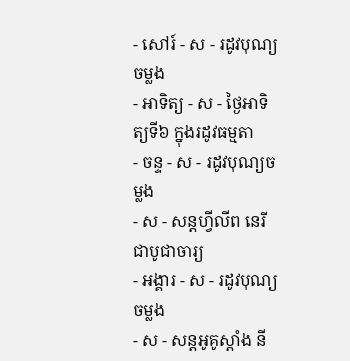- សៅរ៍ - ស - រដូវបុណ្យចម្លង
- អាទិត្យ - ស - ថ្ងៃអាទិត្យទី៦ ក្នុងរដូវធម្មតា
- ចន្ទ - ស - រដូវបុណ្យចម្លង
- ស - សន្ដហ្វីលីព នេរី ជាបូជាចារ្យ
- អង្គារ - ស - រដូវបុណ្យចម្លង
- ស - សន្ដអូគូស្ដាំង នី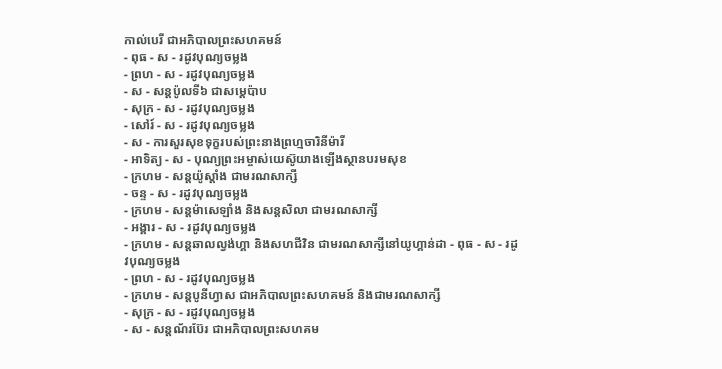កាល់បេរី ជាអភិបាលព្រះសហគមន៍
- ពុធ - ស - រដូវបុណ្យចម្លង
- ព្រហ - ស - រដូវបុណ្យចម្លង
- ស - សន្ដប៉ូលទី៦ ជាសម្ដេប៉ាប
- សុក្រ - ស - រដូវបុណ្យចម្លង
- សៅរ៍ - ស - រដូវបុណ្យចម្លង
- ស - ការសួរសុខទុក្ខរបស់ព្រះនាងព្រហ្មចារិនីម៉ារី
- អាទិត្យ - ស - បុណ្យព្រះអម្ចាស់យេស៊ូយាងឡើងស្ថានបរមសុខ
- ក្រហម - សន្ដយ៉ូស្ដាំង ជាមរណសាក្សី
- ចន្ទ - ស - រដូវបុណ្យចម្លង
- ក្រហម - សន្ដម៉ាសេឡាំង និងសន្ដសិលា ជាមរណសាក្សី
- អង្គារ - ស - រដូវបុណ្យចម្លង
- ក្រហម - សន្ដឆាលល្វង់ហ្គា និងសហជីវិន ជាមរណសាក្សីនៅយូហ្គាន់ដា - ពុធ - ស - រដូវបុណ្យចម្លង
- ព្រហ - ស - រដូវបុណ្យចម្លង
- ក្រហម - សន្ដបូនីហ្វាស ជាអភិបាលព្រះសហគមន៍ និងជាមរណសាក្សី
- សុក្រ - ស - រដូវបុណ្យចម្លង
- ស - សន្ដណ័រប៊ែរ ជាអភិបាលព្រះសហគម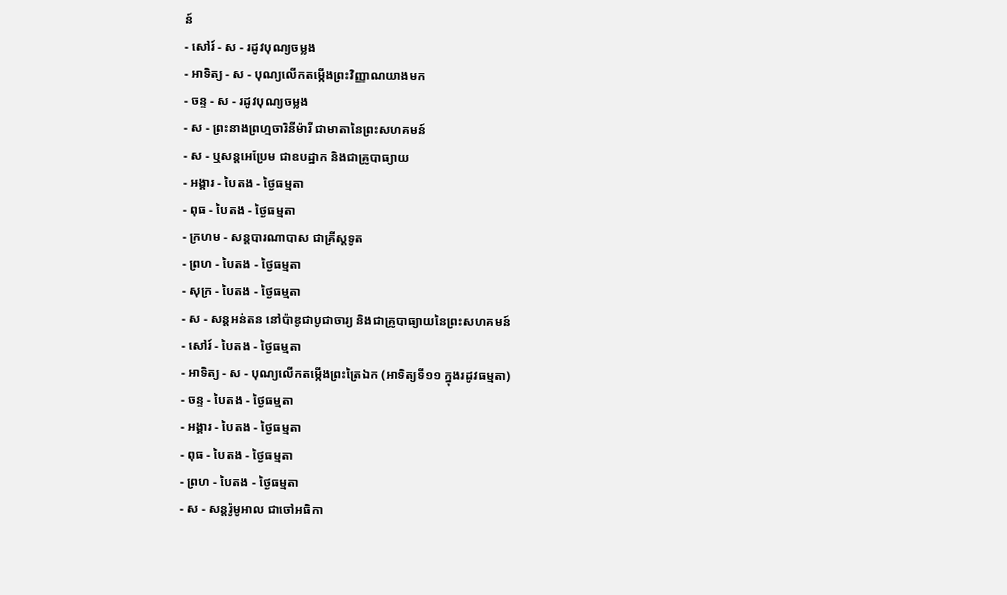ន៍
- សៅរ៍ - ស - រដូវបុណ្យចម្លង
- អាទិត្យ - ស - បុណ្យលើកតម្កើងព្រះវិញ្ញាណយាងមក
- ចន្ទ - ស - រដូវបុណ្យចម្លង
- ស - ព្រះនាងព្រហ្មចារិនីម៉ារី ជាមាតានៃព្រះសហគមន៍
- ស - ឬសន្ដអេប្រែម ជាឧបដ្ឋាក និងជាគ្រូបាធ្យាយ
- អង្គារ - បៃតង - ថ្ងៃធម្មតា
- ពុធ - បៃតង - ថ្ងៃធម្មតា
- ក្រហម - សន្ដបារណាបាស ជាគ្រីស្ដទូត
- ព្រហ - បៃតង - ថ្ងៃធម្មតា
- សុក្រ - បៃតង - ថ្ងៃធម្មតា
- ស - សន្ដអន់តន នៅប៉ាឌូជាបូជាចារ្យ និងជាគ្រូបាធ្យាយនៃព្រះសហគមន៍
- សៅរ៍ - បៃតង - ថ្ងៃធម្មតា
- អាទិត្យ - ស - បុណ្យលើកតម្កើងព្រះត្រៃឯក (អាទិត្យទី១១ ក្នុងរដូវធម្មតា)
- ចន្ទ - បៃតង - ថ្ងៃធម្មតា
- អង្គារ - បៃតង - ថ្ងៃធម្មតា
- ពុធ - បៃតង - ថ្ងៃធម្មតា
- ព្រហ - បៃតង - ថ្ងៃធម្មតា
- ស - សន្ដរ៉ូមូអាល ជាចៅអធិកា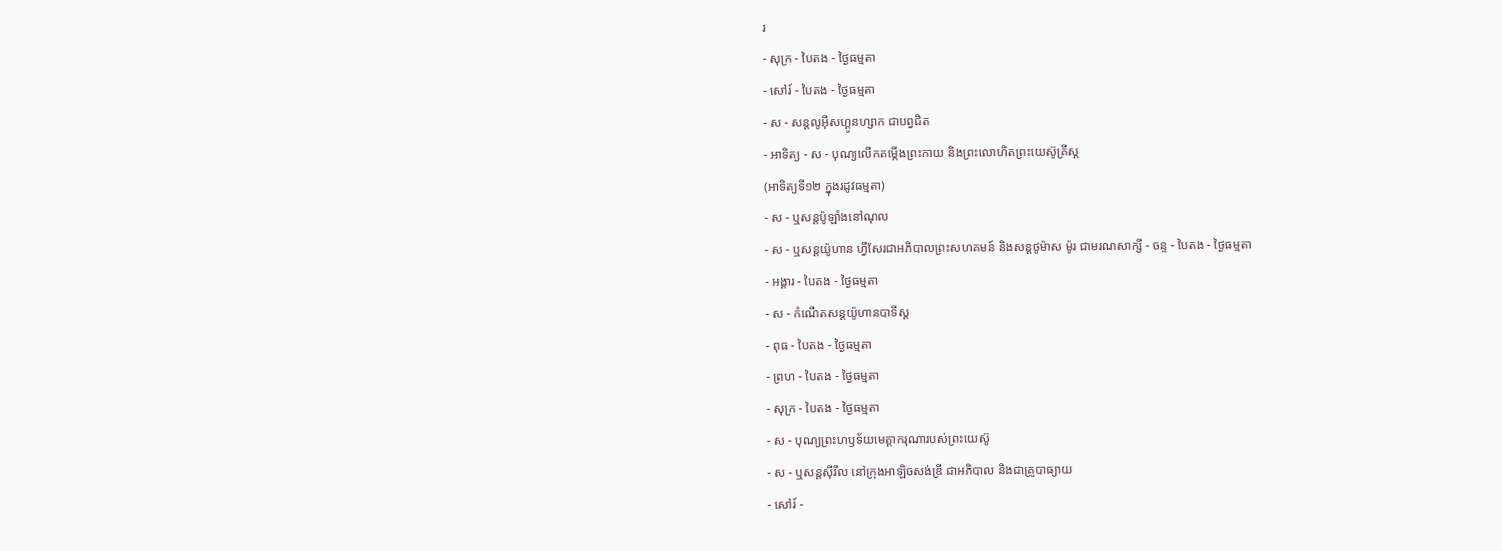រ
- សុក្រ - បៃតង - ថ្ងៃធម្មតា
- សៅរ៍ - បៃតង - ថ្ងៃធម្មតា
- ស - សន្ដលូអ៊ីសហ្គូនហ្សាក ជាបព្វជិត
- អាទិត្យ - ស - បុណ្យលើកតម្កើងព្រះកាយ និងព្រះលោហិតព្រះយេស៊ូគ្រីស្ដ
(អាទិត្យទី១២ ក្នុងរដូវធម្មតា)
- ស - ឬសន្ដប៉ូឡាំងនៅណុល
- ស - ឬសន្ដយ៉ូហាន ហ្វីសែរជាអភិបាលព្រះសហគមន៍ និងសន្ដថូម៉ាស ម៉ូរ ជាមរណសាក្សី - ចន្ទ - បៃតង - ថ្ងៃធម្មតា
- អង្គារ - បៃតង - ថ្ងៃធម្មតា
- ស - កំណើតសន្ដយ៉ូហានបាទីស្ដ
- ពុធ - បៃតង - ថ្ងៃធម្មតា
- ព្រហ - បៃតង - ថ្ងៃធម្មតា
- សុក្រ - បៃតង - ថ្ងៃធម្មតា
- ស - បុណ្យព្រះហឫទ័យមេត្ដាករុណារបស់ព្រះយេស៊ូ
- ស - ឬសន្ដស៊ីរីល នៅក្រុងអាឡិចសង់ឌ្រី ជាអភិបាល និងជាគ្រូបាធ្យាយ
- សៅរ៍ -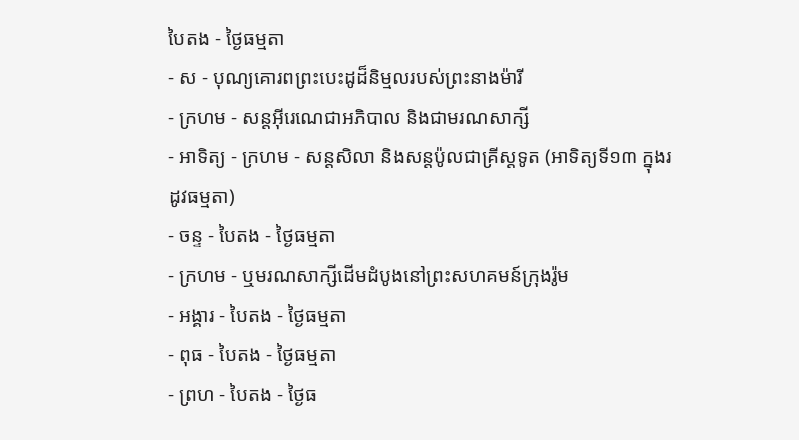បៃតង - ថ្ងៃធម្មតា
- ស - បុណ្យគោរពព្រះបេះដូដ៏និម្មលរបស់ព្រះនាងម៉ារី
- ក្រហម - សន្ដអ៊ីរេណេជាអភិបាល និងជាមរណសាក្សី
- អាទិត្យ - ក្រហម - សន្ដសិលា និងសន្ដប៉ូលជាគ្រីស្ដទូត (អាទិត្យទី១៣ ក្នុងរដូវធម្មតា)
- ចន្ទ - បៃតង - ថ្ងៃធម្មតា
- ក្រហម - ឬមរណសាក្សីដើមដំបូងនៅព្រះសហគមន៍ក្រុងរ៉ូម
- អង្គារ - បៃតង - ថ្ងៃធម្មតា
- ពុធ - បៃតង - ថ្ងៃធម្មតា
- ព្រហ - បៃតង - ថ្ងៃធ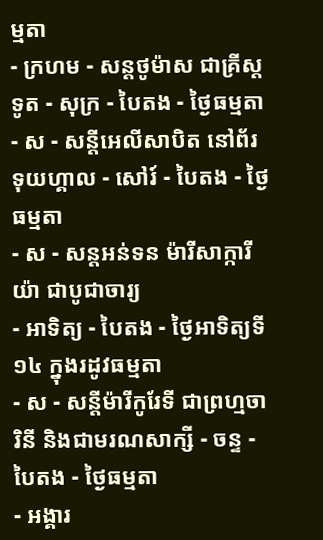ម្មតា
- ក្រហម - សន្ដថូម៉ាស ជាគ្រីស្ដទូត - សុក្រ - បៃតង - ថ្ងៃធម្មតា
- ស - សន្ដីអេលីសាបិត នៅព័រទុយហ្គាល - សៅរ៍ - បៃតង - ថ្ងៃធម្មតា
- ស - សន្ដអន់ទន ម៉ារីសាក្ការីយ៉ា ជាបូជាចារ្យ
- អាទិត្យ - បៃតង - ថ្ងៃអាទិត្យទី១៤ ក្នុងរដូវធម្មតា
- ស - សន្ដីម៉ារីកូរែទី ជាព្រហ្មចារិនី និងជាមរណសាក្សី - ចន្ទ - បៃតង - ថ្ងៃធម្មតា
- អង្គារ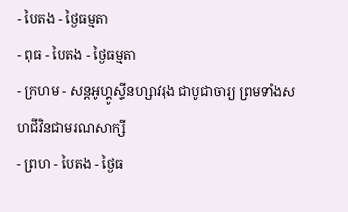- បៃតង - ថ្ងៃធម្មតា
- ពុធ - បៃតង - ថ្ងៃធម្មតា
- ក្រហម - សន្ដអូហ្គូស្ទីនហ្សាវរុង ជាបូជាចារ្យ ព្រមទាំងសហជីវិនជាមរណសាក្សី
- ព្រហ - បៃតង - ថ្ងៃធ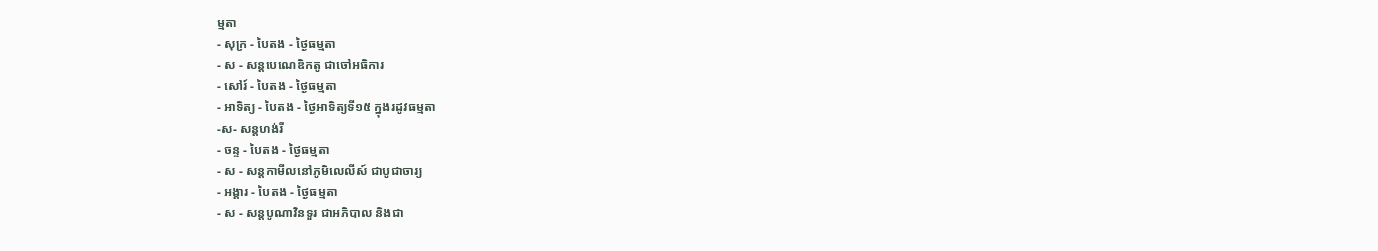ម្មតា
- សុក្រ - បៃតង - ថ្ងៃធម្មតា
- ស - សន្ដបេណេឌិកតូ ជាចៅអធិការ
- សៅរ៍ - បៃតង - ថ្ងៃធម្មតា
- អាទិត្យ - បៃតង - ថ្ងៃអាទិត្យទី១៥ ក្នុងរដូវធម្មតា
-ស- សន្ដហង់រី
- ចន្ទ - បៃតង - ថ្ងៃធម្មតា
- ស - សន្ដកាមីលនៅភូមិលេលីស៍ ជាបូជាចារ្យ
- អង្គារ - បៃតង - ថ្ងៃធម្មតា
- ស - សន្ដបូណាវិនទួរ ជាអភិបាល និងជា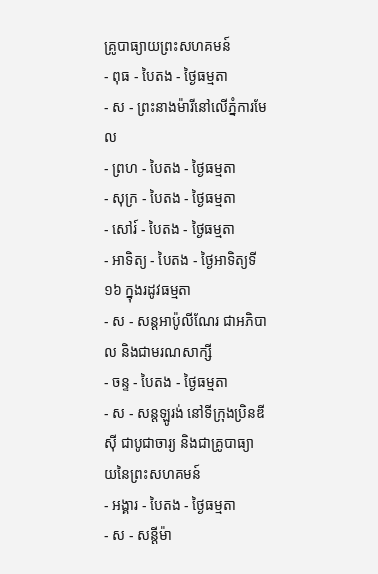គ្រូបាធ្យាយព្រះសហគមន៍
- ពុធ - បៃតង - ថ្ងៃធម្មតា
- ស - ព្រះនាងម៉ារីនៅលើភ្នំការមែល
- ព្រហ - បៃតង - ថ្ងៃធម្មតា
- សុក្រ - បៃតង - ថ្ងៃធម្មតា
- សៅរ៍ - បៃតង - ថ្ងៃធម្មតា
- អាទិត្យ - បៃតង - ថ្ងៃអាទិត្យទី១៦ ក្នុងរដូវធម្មតា
- ស - សន្ដអាប៉ូលីណែរ ជាអភិបាល និងជាមរណសាក្សី
- ចន្ទ - បៃតង - ថ្ងៃធម្មតា
- ស - សន្ដឡូរង់ នៅទីក្រុងប្រិនឌីស៊ី ជាបូជាចារ្យ និងជាគ្រូបាធ្យាយនៃព្រះសហគមន៍
- អង្គារ - បៃតង - ថ្ងៃធម្មតា
- ស - សន្ដីម៉ា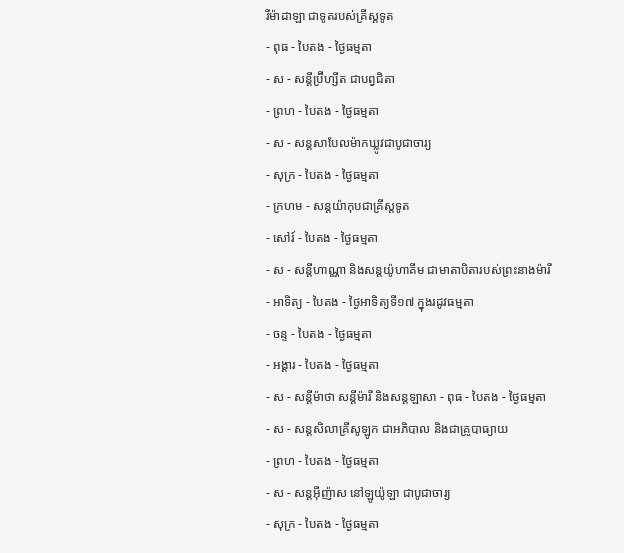រីម៉ាដាឡា ជាទូតរបស់គ្រីស្ដទូត
- ពុធ - បៃតង - ថ្ងៃធម្មតា
- ស - សន្ដីប្រ៊ីហ្សីត ជាបព្វជិតា
- ព្រហ - បៃតង - ថ្ងៃធម្មតា
- ស - សន្ដសាបែលម៉ាកឃ្លូវជាបូជាចារ្យ
- សុក្រ - បៃតង - ថ្ងៃធម្មតា
- ក្រហម - សន្ដយ៉ាកុបជាគ្រីស្ដទូត
- សៅរ៍ - បៃតង - ថ្ងៃធម្មតា
- ស - សន្ដីហាណ្ណា និងសន្ដយ៉ូហាគីម ជាមាតាបិតារបស់ព្រះនាងម៉ារី
- អាទិត្យ - បៃតង - ថ្ងៃអាទិត្យទី១៧ ក្នុងរដូវធម្មតា
- ចន្ទ - បៃតង - ថ្ងៃធម្មតា
- អង្គារ - បៃតង - ថ្ងៃធម្មតា
- ស - សន្ដីម៉ាថា សន្ដីម៉ារី និងសន្ដឡាសា - ពុធ - បៃតង - ថ្ងៃធម្មតា
- ស - សន្ដសិលាគ្រីសូឡូក ជាអភិបាល និងជាគ្រូបាធ្យាយ
- ព្រហ - បៃតង - ថ្ងៃធម្មតា
- ស - សន្ដអ៊ីញ៉ាស នៅឡូយ៉ូឡា ជាបូជាចារ្យ
- សុក្រ - បៃតង - ថ្ងៃធម្មតា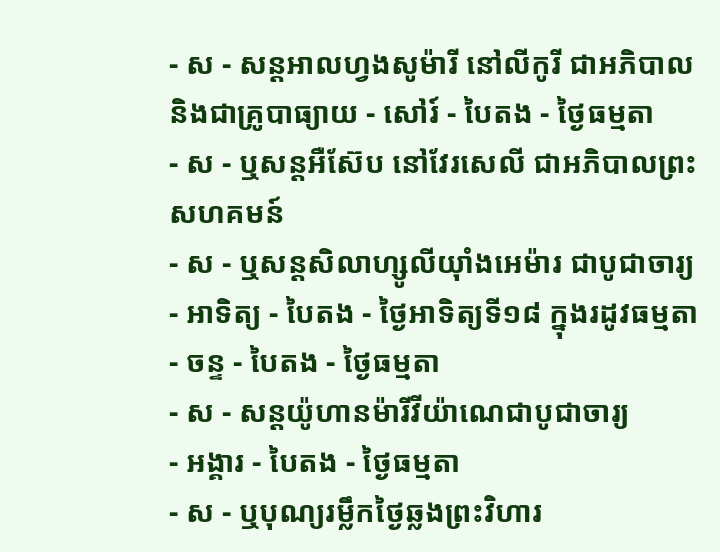- ស - សន្ដអាលហ្វងសូម៉ារី នៅលីកូរី ជាអភិបាល និងជាគ្រូបាធ្យាយ - សៅរ៍ - បៃតង - ថ្ងៃធម្មតា
- ស - ឬសន្ដអឺស៊ែប នៅវែរសេលី ជាអភិបាលព្រះសហគមន៍
- ស - ឬសន្ដសិលាហ្សូលីយ៉ាំងអេម៉ារ ជាបូជាចារ្យ
- អាទិត្យ - បៃតង - ថ្ងៃអាទិត្យទី១៨ ក្នុងរដូវធម្មតា
- ចន្ទ - បៃតង - ថ្ងៃធម្មតា
- ស - សន្ដយ៉ូហានម៉ារីវីយ៉ាណេជាបូជាចារ្យ
- អង្គារ - បៃតង - ថ្ងៃធម្មតា
- ស - ឬបុណ្យរម្លឹកថ្ងៃឆ្លងព្រះវិហារ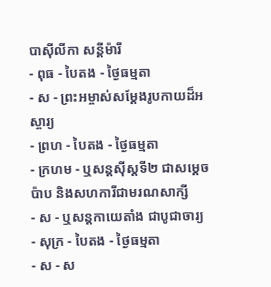បាស៊ីលីកា សន្ដីម៉ារី
- ពុធ - បៃតង - ថ្ងៃធម្មតា
- ស - ព្រះអម្ចាស់សម្ដែងរូបកាយដ៏អស្ចារ្យ
- ព្រហ - បៃតង - ថ្ងៃធម្មតា
- ក្រហម - ឬសន្ដស៊ីស្ដទី២ ជាសម្ដេចប៉ាប និងសហការីជាមរណសាក្សី
- ស - ឬសន្ដកាយេតាំង ជាបូជាចារ្យ
- សុក្រ - បៃតង - ថ្ងៃធម្មតា
- ស - ស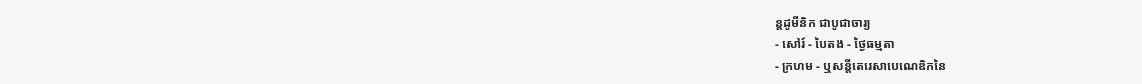ន្ដដូមីនិក ជាបូជាចារ្យ
- សៅរ៍ - បៃតង - ថ្ងៃធម្មតា
- ក្រហម - ឬសន្ដីតេរេសាបេណេឌិកនៃ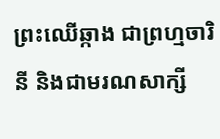ព្រះឈើឆ្កាង ជាព្រហ្មចារិនី និងជាមរណសាក្សី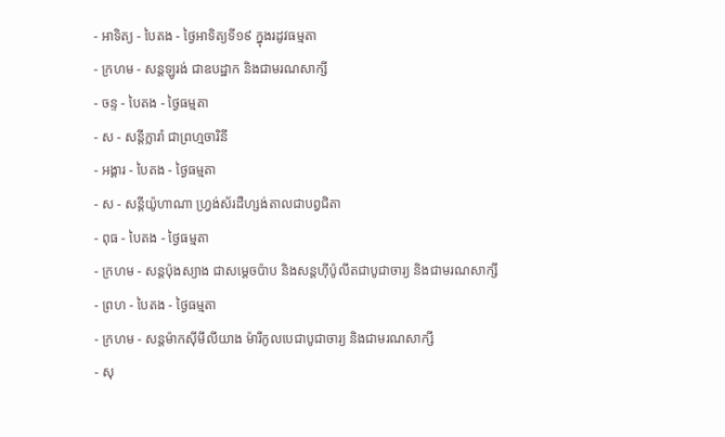- អាទិត្យ - បៃតង - ថ្ងៃអាទិត្យទី១៩ ក្នុងរដូវធម្មតា
- ក្រហម - សន្ដឡូរង់ ជាឧបដ្ឋាក និងជាមរណសាក្សី
- ចន្ទ - បៃតង - ថ្ងៃធម្មតា
- ស - សន្ដីក្លារ៉ា ជាព្រហ្មចារិនី
- អង្គារ - បៃតង - ថ្ងៃធម្មតា
- ស - សន្ដីយ៉ូហាណា ហ្វ្រង់ស័រដឺហ្សង់តាលជាបព្វជិតា
- ពុធ - បៃតង - ថ្ងៃធម្មតា
- ក្រហម - សន្ដប៉ុងស្យាង ជាសម្ដេចប៉ាប និងសន្ដហ៊ីប៉ូលីតជាបូជាចារ្យ និងជាមរណសាក្សី
- ព្រហ - បៃតង - ថ្ងៃធម្មតា
- ក្រហម - សន្ដម៉ាកស៊ីមីលីយាង ម៉ារីកូលបេជាបូជាចារ្យ និងជាមរណសាក្សី
- សុ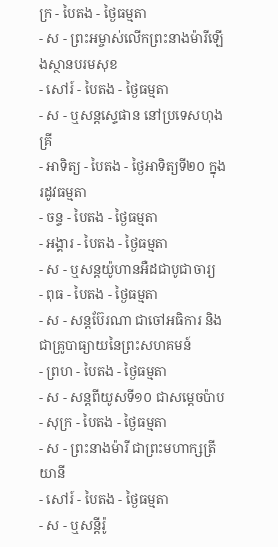ក្រ - បៃតង - ថ្ងៃធម្មតា
- ស - ព្រះអម្ចាស់លើកព្រះនាងម៉ារីឡើងស្ថានបរមសុខ
- សៅរ៍ - បៃតង - ថ្ងៃធម្មតា
- ស - ឬសន្ដស្ទេផាន នៅប្រទេសហុងគ្រី
- អាទិត្យ - បៃតង - ថ្ងៃអាទិត្យទី២០ ក្នុងរដូវធម្មតា
- ចន្ទ - បៃតង - ថ្ងៃធម្មតា
- អង្គារ - បៃតង - ថ្ងៃធម្មតា
- ស - ឬសន្ដយ៉ូហានអឺដជាបូជាចារ្យ
- ពុធ - បៃតង - ថ្ងៃធម្មតា
- ស - សន្ដប៊ែរណា ជាចៅអធិការ និងជាគ្រូបាធ្យាយនៃព្រះសហគមន៍
- ព្រហ - បៃតង - ថ្ងៃធម្មតា
- ស - សន្ដពីយូសទី១០ ជាសម្ដេចប៉ាប
- សុក្រ - បៃតង - ថ្ងៃធម្មតា
- ស - ព្រះនាងម៉ារី ជាព្រះមហាក្សត្រីយានី
- សៅរ៍ - បៃតង - ថ្ងៃធម្មតា
- ស - ឬសន្ដីរ៉ូ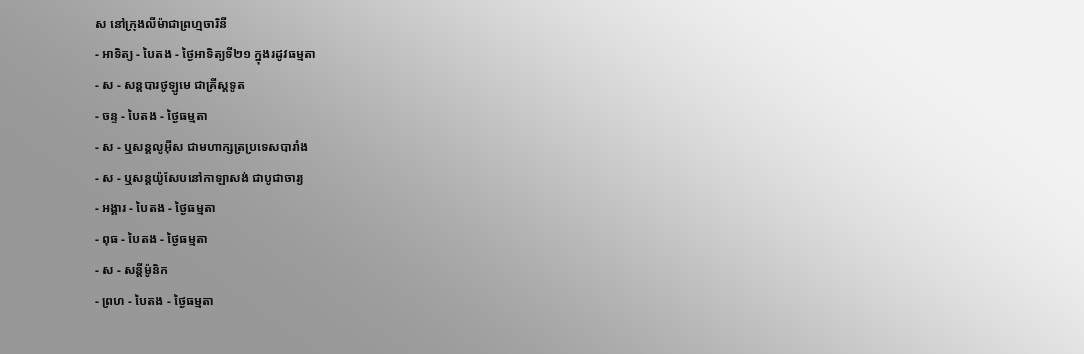ស នៅក្រុងលីម៉ាជាព្រហ្មចារិនី
- អាទិត្យ - បៃតង - ថ្ងៃអាទិត្យទី២១ ក្នុងរដូវធម្មតា
- ស - សន្ដបារថូឡូមេ ជាគ្រីស្ដទូត
- ចន្ទ - បៃតង - ថ្ងៃធម្មតា
- ស - ឬសន្ដលូអ៊ីស ជាមហាក្សត្រប្រទេសបារាំង
- ស - ឬសន្ដយ៉ូសែបនៅកាឡាសង់ ជាបូជាចារ្យ
- អង្គារ - បៃតង - ថ្ងៃធម្មតា
- ពុធ - បៃតង - ថ្ងៃធម្មតា
- ស - សន្ដីម៉ូនិក
- ព្រហ - បៃតង - ថ្ងៃធម្មតា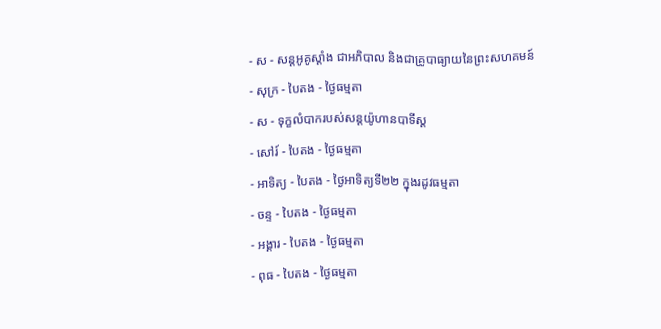- ស - សន្ដអូគូស្ដាំង ជាអភិបាល និងជាគ្រូបាធ្យាយនៃព្រះសហគមន៍
- សុក្រ - បៃតង - ថ្ងៃធម្មតា
- ស - ទុក្ខលំបាករបស់សន្ដយ៉ូហានបាទីស្ដ
- សៅរ៍ - បៃតង - ថ្ងៃធម្មតា
- អាទិត្យ - បៃតង - ថ្ងៃអាទិត្យទី២២ ក្នុងរដូវធម្មតា
- ចន្ទ - បៃតង - ថ្ងៃធម្មតា
- អង្គារ - បៃតង - ថ្ងៃធម្មតា
- ពុធ - បៃតង - ថ្ងៃធម្មតា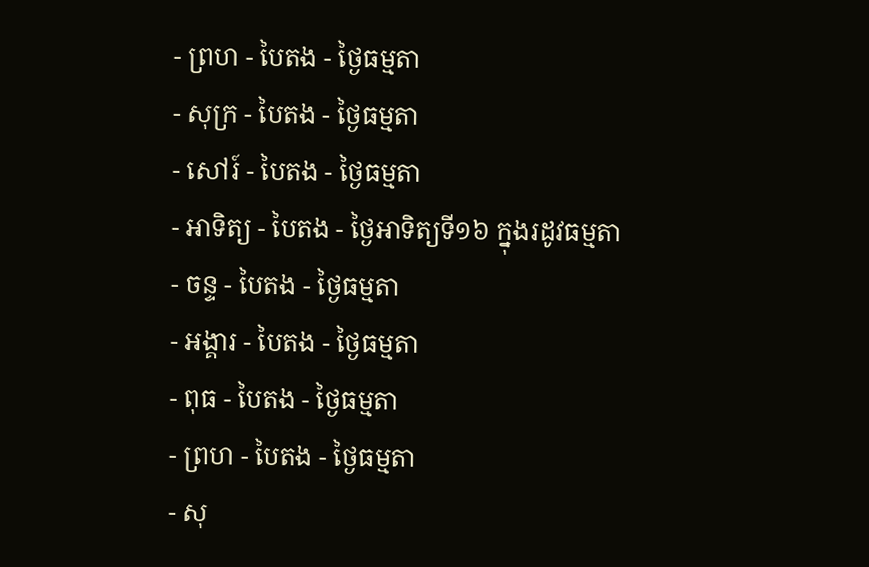- ព្រហ - បៃតង - ថ្ងៃធម្មតា
- សុក្រ - បៃតង - ថ្ងៃធម្មតា
- សៅរ៍ - បៃតង - ថ្ងៃធម្មតា
- អាទិត្យ - បៃតង - ថ្ងៃអាទិត្យទី១៦ ក្នុងរដូវធម្មតា
- ចន្ទ - បៃតង - ថ្ងៃធម្មតា
- អង្គារ - បៃតង - ថ្ងៃធម្មតា
- ពុធ - បៃតង - ថ្ងៃធម្មតា
- ព្រហ - បៃតង - ថ្ងៃធម្មតា
- សុ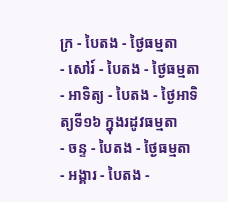ក្រ - បៃតង - ថ្ងៃធម្មតា
- សៅរ៍ - បៃតង - ថ្ងៃធម្មតា
- អាទិត្យ - បៃតង - ថ្ងៃអាទិត្យទី១៦ ក្នុងរដូវធម្មតា
- ចន្ទ - បៃតង - ថ្ងៃធម្មតា
- អង្គារ - បៃតង -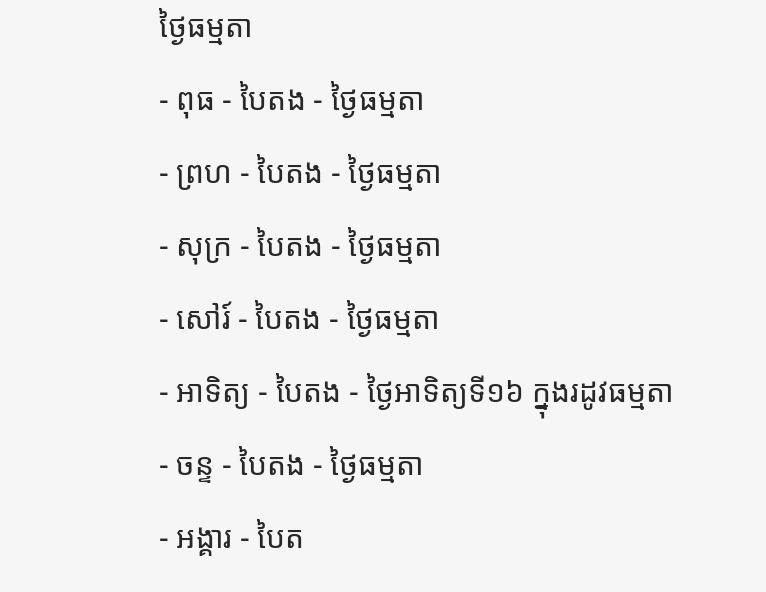ថ្ងៃធម្មតា
- ពុធ - បៃតង - ថ្ងៃធម្មតា
- ព្រហ - បៃតង - ថ្ងៃធម្មតា
- សុក្រ - បៃតង - ថ្ងៃធម្មតា
- សៅរ៍ - បៃតង - ថ្ងៃធម្មតា
- អាទិត្យ - បៃតង - ថ្ងៃអាទិត្យទី១៦ ក្នុងរដូវធម្មតា
- ចន្ទ - បៃតង - ថ្ងៃធម្មតា
- អង្គារ - បៃត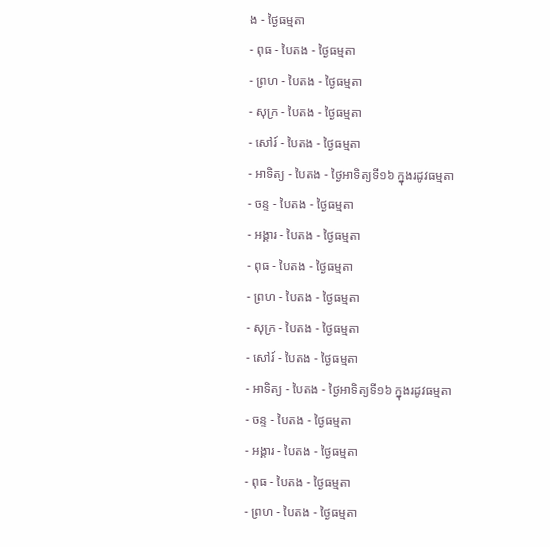ង - ថ្ងៃធម្មតា
- ពុធ - បៃតង - ថ្ងៃធម្មតា
- ព្រហ - បៃតង - ថ្ងៃធម្មតា
- សុក្រ - បៃតង - ថ្ងៃធម្មតា
- សៅរ៍ - បៃតង - ថ្ងៃធម្មតា
- អាទិត្យ - បៃតង - ថ្ងៃអាទិត្យទី១៦ ក្នុងរដូវធម្មតា
- ចន្ទ - បៃតង - ថ្ងៃធម្មតា
- អង្គារ - បៃតង - ថ្ងៃធម្មតា
- ពុធ - បៃតង - ថ្ងៃធម្មតា
- ព្រហ - បៃតង - ថ្ងៃធម្មតា
- សុក្រ - បៃតង - ថ្ងៃធម្មតា
- សៅរ៍ - បៃតង - ថ្ងៃធម្មតា
- អាទិត្យ - បៃតង - ថ្ងៃអាទិត្យទី១៦ ក្នុងរដូវធម្មតា
- ចន្ទ - បៃតង - ថ្ងៃធម្មតា
- អង្គារ - បៃតង - ថ្ងៃធម្មតា
- ពុធ - បៃតង - ថ្ងៃធម្មតា
- ព្រហ - បៃតង - ថ្ងៃធម្មតា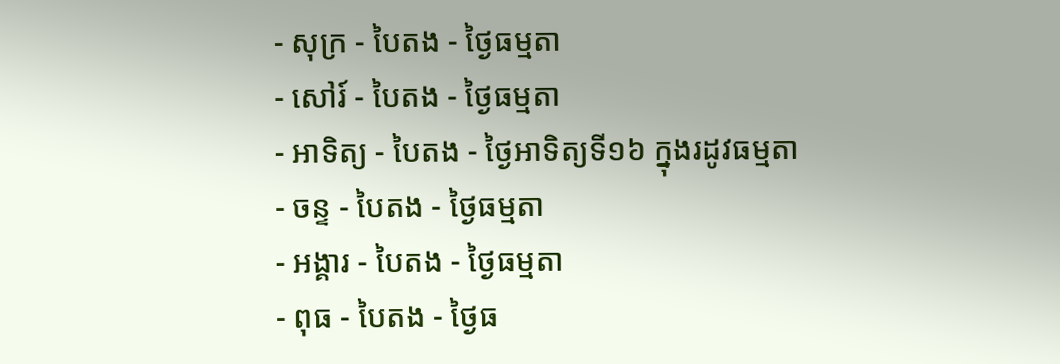- សុក្រ - បៃតង - ថ្ងៃធម្មតា
- សៅរ៍ - បៃតង - ថ្ងៃធម្មតា
- អាទិត្យ - បៃតង - ថ្ងៃអាទិត្យទី១៦ ក្នុងរដូវធម្មតា
- ចន្ទ - បៃតង - ថ្ងៃធម្មតា
- អង្គារ - បៃតង - ថ្ងៃធម្មតា
- ពុធ - បៃតង - ថ្ងៃធ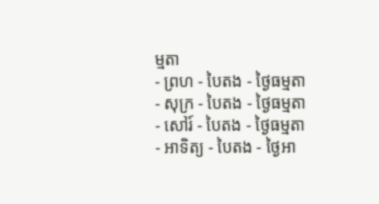ម្មតា
- ព្រហ - បៃតង - ថ្ងៃធម្មតា
- សុក្រ - បៃតង - ថ្ងៃធម្មតា
- សៅរ៍ - បៃតង - ថ្ងៃធម្មតា
- អាទិត្យ - បៃតង - ថ្ងៃអា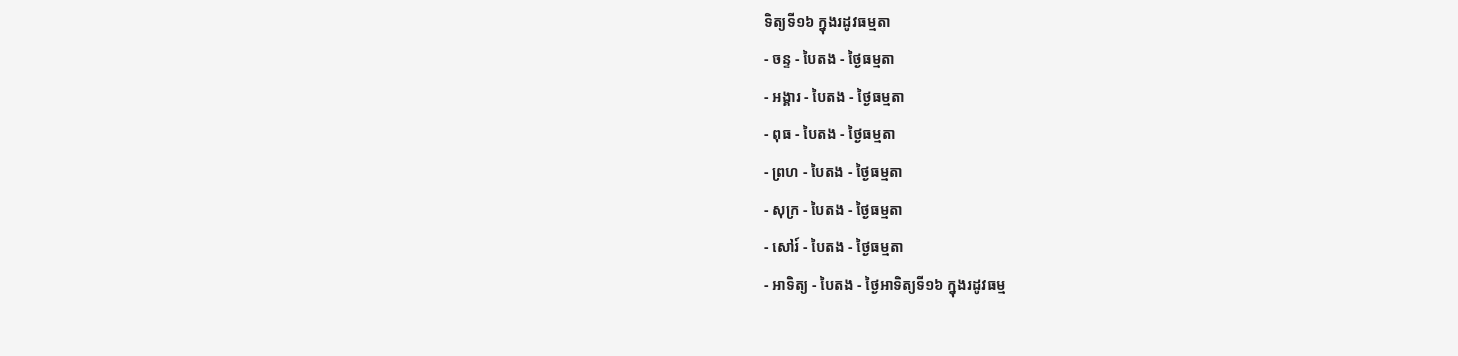ទិត្យទី១៦ ក្នុងរដូវធម្មតា
- ចន្ទ - បៃតង - ថ្ងៃធម្មតា
- អង្គារ - បៃតង - ថ្ងៃធម្មតា
- ពុធ - បៃតង - ថ្ងៃធម្មតា
- ព្រហ - បៃតង - ថ្ងៃធម្មតា
- សុក្រ - បៃតង - ថ្ងៃធម្មតា
- សៅរ៍ - បៃតង - ថ្ងៃធម្មតា
- អាទិត្យ - បៃតង - ថ្ងៃអាទិត្យទី១៦ ក្នុងរដូវធម្ម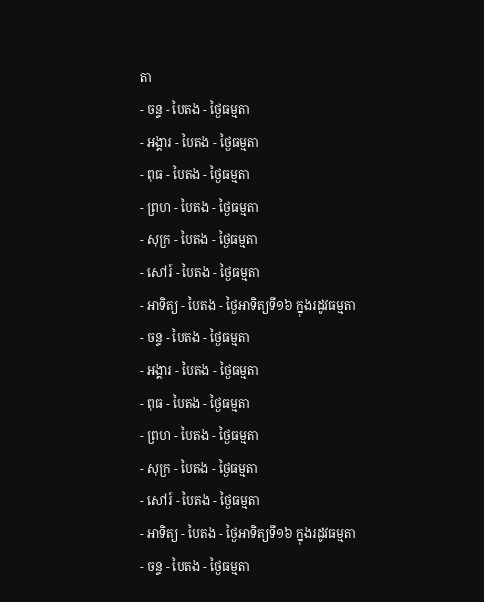តា
- ចន្ទ - បៃតង - ថ្ងៃធម្មតា
- អង្គារ - បៃតង - ថ្ងៃធម្មតា
- ពុធ - បៃតង - ថ្ងៃធម្មតា
- ព្រហ - បៃតង - ថ្ងៃធម្មតា
- សុក្រ - បៃតង - ថ្ងៃធម្មតា
- សៅរ៍ - បៃតង - ថ្ងៃធម្មតា
- អាទិត្យ - បៃតង - ថ្ងៃអាទិត្យទី១៦ ក្នុងរដូវធម្មតា
- ចន្ទ - បៃតង - ថ្ងៃធម្មតា
- អង្គារ - បៃតង - ថ្ងៃធម្មតា
- ពុធ - បៃតង - ថ្ងៃធម្មតា
- ព្រហ - បៃតង - ថ្ងៃធម្មតា
- សុក្រ - បៃតង - ថ្ងៃធម្មតា
- សៅរ៍ - បៃតង - ថ្ងៃធម្មតា
- អាទិត្យ - បៃតង - ថ្ងៃអាទិត្យទី១៦ ក្នុងរដូវធម្មតា
- ចន្ទ - បៃតង - ថ្ងៃធម្មតា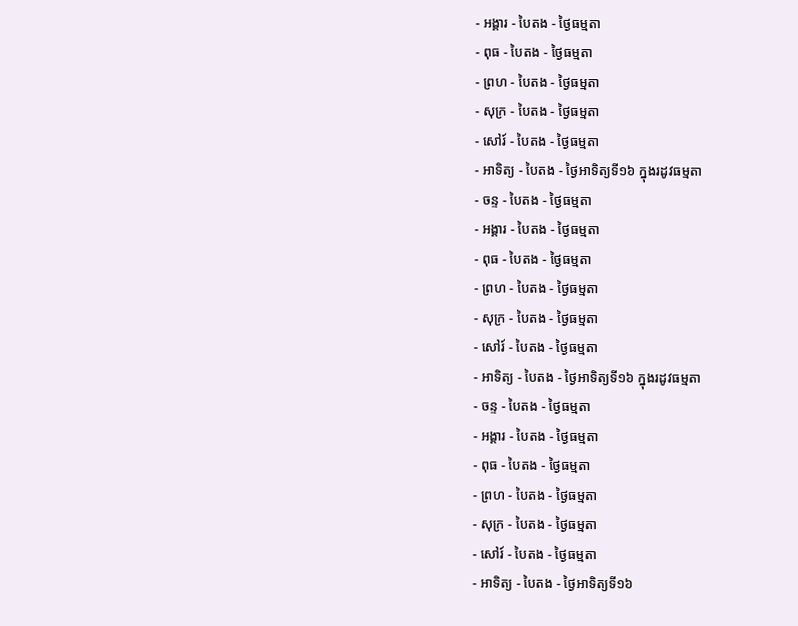- អង្គារ - បៃតង - ថ្ងៃធម្មតា
- ពុធ - បៃតង - ថ្ងៃធម្មតា
- ព្រហ - បៃតង - ថ្ងៃធម្មតា
- សុក្រ - បៃតង - ថ្ងៃធម្មតា
- សៅរ៍ - បៃតង - ថ្ងៃធម្មតា
- អាទិត្យ - បៃតង - ថ្ងៃអាទិត្យទី១៦ ក្នុងរដូវធម្មតា
- ចន្ទ - បៃតង - ថ្ងៃធម្មតា
- អង្គារ - បៃតង - ថ្ងៃធម្មតា
- ពុធ - បៃតង - ថ្ងៃធម្មតា
- ព្រហ - បៃតង - ថ្ងៃធម្មតា
- សុក្រ - បៃតង - ថ្ងៃធម្មតា
- សៅរ៍ - បៃតង - ថ្ងៃធម្មតា
- អាទិត្យ - បៃតង - ថ្ងៃអាទិត្យទី១៦ ក្នុងរដូវធម្មតា
- ចន្ទ - បៃតង - ថ្ងៃធម្មតា
- អង្គារ - បៃតង - ថ្ងៃធម្មតា
- ពុធ - បៃតង - ថ្ងៃធម្មតា
- ព្រហ - បៃតង - ថ្ងៃធម្មតា
- សុក្រ - បៃតង - ថ្ងៃធម្មតា
- សៅរ៍ - បៃតង - ថ្ងៃធម្មតា
- អាទិត្យ - បៃតង - ថ្ងៃអាទិត្យទី១៦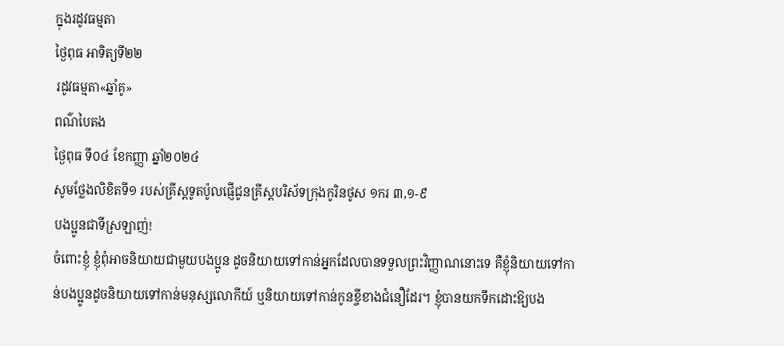ក្នុងរដូវធម្មតា
ថ្ងៃពុធ អាទិត្យទី២២
រដូវធម្មតា«ឆ្នាំគូ»
ពណ៌បៃតង
ថ្ងៃពុធ ទី០៤ ខែកញ្ញា ឆ្នាំ២០២៤
សូមថ្លែងលិខិតទី១ របស់គ្រីស្ដទូតប៉ូលផ្ញើជូនគ្រីស្ដបរិស័ទក្រុងកូរិនថូស ១ករ ៣,១-៩
បងប្អូនជាទីស្រឡាញ់!
ចំពោះខ្ញុំ ខ្ញុំពុំអាចនិយាយជាមួយបងប្អូន ដូចនិយាយទៅកាន់អ្នកដែលបានទទួលព្រះវិញ្ញាណនោះទេ គឺខ្ញុំនិយាយទៅកាន់បងប្អូនដូចនិយាយទៅកាន់មនុស្សលោកីយ៍ ឬនិយាយទៅកាន់កូនខ្ចីខាងជំនឿដែរ។ ខ្ញុំបានយកទឹកដោះឱ្យបង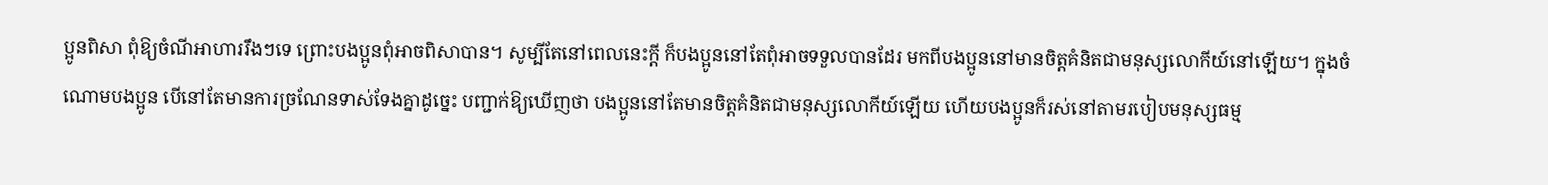ប្អូនពិសា ពុំឱ្យចំណីអាហាររឹងៗទេ ព្រោះបងប្អូនពុំអាចពិសាបាន។ សូម្បីតែនៅពេលនេះក្ដី ក៏បងប្អូននៅតែពុំអាចទទួលបានដែរ មកពីបងប្អូននៅមានចិត្តគំនិតជាមនុស្សលោកីយ៍នៅឡើយ។ ក្នុងចំណោមបងប្អូន បើនៅតែមានការច្រណែនទាស់ទែងគ្នាដូច្នេះ បញ្ជាក់ឱ្យឃើញថា បងប្អូននៅតែមានចិត្តគំនិតជាមនុស្សលោកីយ៍ឡើយ ហើយបងប្អូនក៏រស់នៅតាមរបៀបមនុស្សធម្ម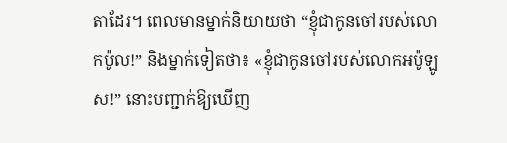តាដែរ។ ពេលមានម្នាក់និយាយថា “ខ្ញុំជាកូនចៅរបស់លោកប៉ូល!” និងម្នាក់ទៀតថា៖ «ខ្ញុំជាកូនចៅរបស់លោកអប៉ូឡូស!” នោះបញ្ជាក់ឱ្យឃើញ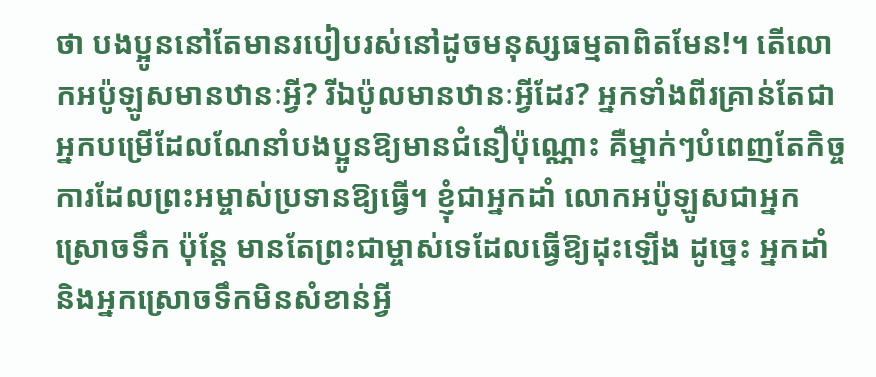ថា បងប្អូននៅតែមានរបៀបរស់នៅដូចមនុស្សធម្មតាពិតមែន!។ តើលោកអប៉ូឡូសមានឋានៈអ្វី? រីឯប៉ូលមានឋានៈអ្វីដែរ? អ្នកទាំងពីរគ្រាន់តែជាអ្នកបម្រើដែលណែនាំបងប្អូនឱ្យមានជំនឿប៉ុណ្ណោះ គឺម្នាក់ៗបំពេញតែកិច្ចការដែលព្រះអម្ចាស់ប្រទានឱ្យធើ្វ។ ខ្ញុំជាអ្នកដាំ លោកអប៉ូឡូសជាអ្នកស្រោចទឹក ប៉ុន្ដែ មានតែព្រះជាម្ចាស់ទេដែលធ្វើឱ្យដុះឡើង ដូច្នេះ អ្នកដាំ និងអ្នកស្រោចទឹកមិនសំខាន់អ្វី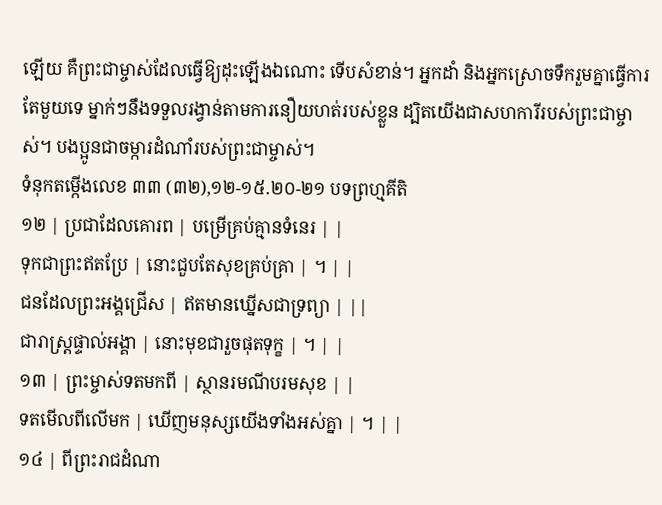ឡើយ គឺព្រះជាម្ចាស់ដែលធើ្វឱ្យដុះឡើងឯណោះ ទើបសំខាន់។ អ្នកដាំ និងអ្នកស្រោចទឹករួមគ្នាធើ្វការតែមួយទេ ម្នាក់ៗនឹងទទួលរង្វាន់តាមការនឿយហត់របស់ខ្លួន ដ្បិតយើងជាសហការីរបស់ព្រះជាម្ចាស់។ បងប្អូនជាចម្ការដំណាំរបស់ព្រះជាម្ចាស់។
ទំនុកតម្កើងលេខ ៣៣ (៣២),១២-១៥.២០-២១ បទព្រហ្មគីតិ
១២ | ប្រជាដែលគោរព | បម្រើគ្រប់គ្មានទំនេរ | |
ទុកជាព្រះឥតប្រែ | នោះជួបតែសុខគ្រប់គ្រា | ។ | |
ជនដែលព្រះអង្គជ្រើស | ឥតមានឃ្នើសជាទ្រព្យា | ||
ជារាស្រ្ដផ្ទាល់អង្គា | នោះមុខជារួចផុតទុក្ខ | ។ | |
១៣ | ព្រះម្ចាស់ទតមកពី | ស្ថានរមណីបរមសុខ | |
ទតមើលពីលើមក | ឃើញមនុស្សយើងទាំងអស់គ្នា | ។ | |
១៤ | ពីព្រះរាជដំណា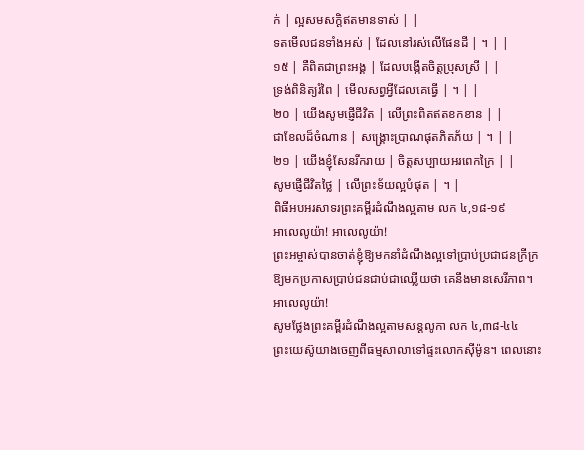ក់ | ល្អសមសក្ដិឥតមានទាស់ | |
ទតមើលជនទាំងអស់ | ដែលនៅរស់លើផែនដី | ។ | |
១៥ | គឺពិតជាព្រះអង្គ | ដែលបង្កើតចិត្តប្រុសស្រី | |
ទ្រង់ពិនិត្យរំពៃ | មើលសព្វអ្វីដែលគេធើ្វ | ។ | |
២០ | យើងសូមផ្ញើជីវិត | លើព្រះពិតឥតខកខាន | |
ជាខែលដ៏ចំណាន | សង្គ្រោះប្រាណផុតភិតភ័យ | ។ | |
២១ | យើងខ្ញុំសែនរីករាយ | ចិត្តសប្បាយអរពេកក្រៃ | |
សូមផ្ញើជីវិតថ្លៃ | លើព្រះទ័យល្អបំផុត | ។ |
ពិធីអបអរសាទរព្រះគម្ពីរដំណឹងល្អតាម លក ៤,១៨-១៩
អាលេលូយ៉ា! អាលេលូយ៉ា!
ព្រះអម្ចាស់បានចាត់ខ្ញុំឱ្យមកនាំដំណឹងល្អទៅប្រាប់ប្រជាជនក្រីក្រ ឱ្យមកប្រកាសប្រាប់ជនជាប់ជាឈ្លើយថា គេនឹងមានសេរីភាព។ អាលេលូយ៉ា!
សូមថ្លែងព្រះគម្ពីរដំណឹងល្អតាមសន្តលូកា លក ៤,៣៨-៤៤
ព្រះយេស៊ូយាងចេញពីធម្មសាលាទៅផ្ទះលោកស៊ីម៉ូន។ ពេលនោះ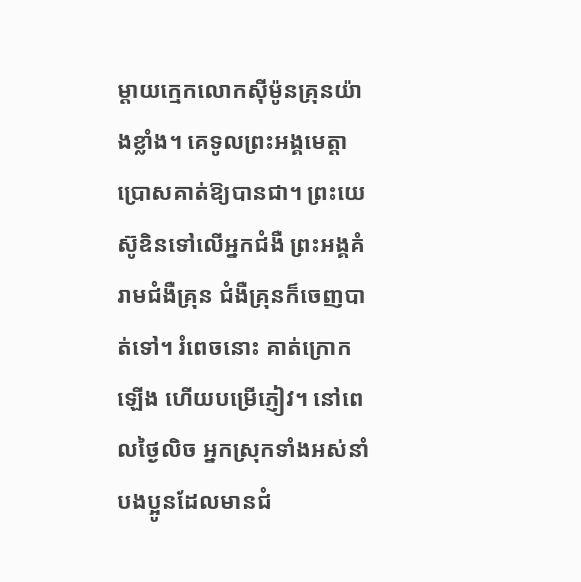ម្ដាយក្មេកលោកស៊ីម៉ូនគ្រុនយ៉ាងខ្លាំង។ គេទូលព្រះអង្គមេត្តាប្រោសគាត់ឱ្យបានជា។ ព្រះយេស៊ូឧិនទៅលើអ្នកជំងឺ ព្រះអង្គគំរាមជំងឺគ្រុន ជំងឺគ្រុនក៏ចេញបាត់ទៅ។ រំពេចនោះ គាត់ក្រោកឡើង ហើយបម្រើភ្ញៀវ។ នៅពេលថ្ងៃលិច អ្នកស្រុកទាំងអស់នាំបងប្អូនដែលមានជំ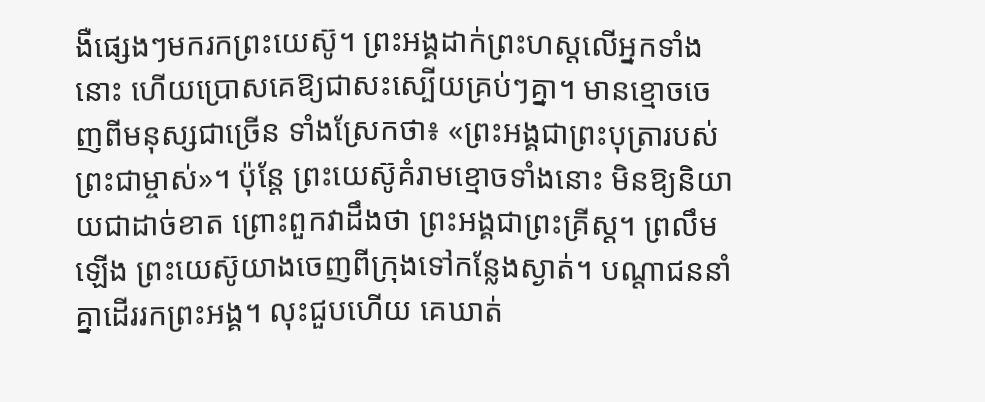ងឺផ្សេងៗមករកព្រះយេស៊ូ។ ព្រះអង្គដាក់ព្រះហស្ដលើអ្នកទាំងនោះ ហើយប្រោសគេឱ្យជាសះស្បើយគ្រប់ៗគ្នា។ មានខ្មោចចេញពីមនុស្សជាច្រើន ទាំងស្រែកថា៖ «ព្រះអង្គជាព្រះបុត្រារបស់ព្រះជាម្ចាស់»។ ប៉ុន្ដែ ព្រះយេស៊ូគំរាមខ្មោចទាំងនោះ មិនឱ្យនិយាយជាដាច់ខាត ព្រោះពួកវាដឹងថា ព្រះអង្គជាព្រះគ្រីស្ដ។ ព្រលឹមឡើង ព្រះយេស៊ូយាងចេញពីក្រុងទៅកន្លែងស្ងាត់។ បណ្ដាជននាំគ្នាដើររកព្រះអង្គ។ លុះជួបហើយ គេឃាត់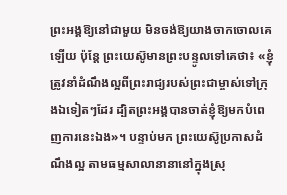ព្រះអង្គឱ្យនៅជាមួយ មិនចង់ឱ្យយាងចាកចោលគេឡើយ ប៉ុន្ដែ ព្រះយេស៊ូមានព្រះបន្ទូលទៅគេថា៖ «ខ្ញុំត្រូវនាំដំណឹងល្អពីព្រះរាជ្យរបស់ព្រះជាម្ចាស់ទៅក្រុងឯទៀតៗដែរ ដ្បិតព្រះអង្គបានចាត់ខ្ញុំឱ្យមកបំពេញការនេះឯង»។ បន្ទាប់មក ព្រះយេស៊ូប្រកាសដំណឹងល្អ តាមធម្មសាលានានានៅក្នុងស្រុ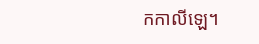កកាលីឡេ។